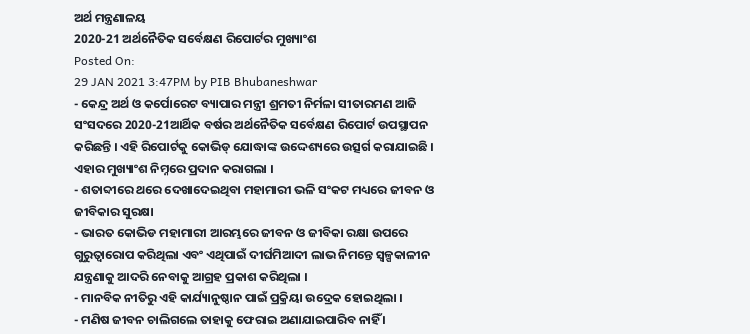ଅର୍ଥ ମନ୍ତ୍ରଣାଳୟ
2020-21 ଅର୍ଥନୈତିକ ସର୍ବେକ୍ଷଣ ରିପୋର୍ଟର ମୁଖ୍ୟାଂଶ
Posted On:
29 JAN 2021 3:47PM by PIB Bhubaneshwar
- କେନ୍ଦ୍ର ଅର୍ଥ ଓ କର୍ପୋରେଟ ବ୍ୟାପାର ମନ୍ତ୍ରୀ ଶ୍ରମତୀ ନିର୍ମଳା ସୀତାରମଣ ଆଜି ସଂସଦରେ 2020-21ଆର୍ଥିକ ବର୍ଷର ଅର୍ଥନୈତିକ ସର୍ବେକ୍ଷଣ ରିପୋର୍ଟ ଉପସ୍ଥାପନ କରିଛନ୍ତି । ଏହି ରିପୋର୍ଟକୁ କୋଭିଡ୍ ଯୋଦ୍ଧାଙ୍କ ଉଦ୍ଦେଶ୍ୟରେ ଉତ୍ସର୍ଗ କରାଯାଇଛି । ଏହାର ମୁଖ୍ୟାଂଶ ନିମ୍ନରେ ପ୍ରଦାନ କରାଗଲା ।
- ଶତାବ୍ଦୀରେ ଥରେ ଦେଖାଦେଇଥିବା ମହାମାରୀ ଭଳି ସଂକଟ ମଧ୍ୟରେ ଜୀବନ ଓ ଜୀବିକାର ସୁରକ୍ଷା
- ଭାରତ କୋଭିଡ ମହାମାରୀ ଆରମ୍ଭରେ ଜୀବନ ଓ ଜୀବିକା ରକ୍ଷା ଉପରେ ଗୁରୁତ୍ୱାରୋପ କରିଥିଲା ଏବଂ ଏଥିପାଇଁ ଦୀର୍ଘମିଆଦୀ ଲାଭ ନିମନ୍ତେ ସ୍ୱଳ୍ପକାଳୀନ ଯନ୍ତ୍ରଣାକୁ ଆଦରି ନେବାକୁ ଆଗ୍ରହ ପ୍ରକାଶ କରିଥିଲା ।
- ମାନବିକ ନୀତିରୁ ଏହି କାର୍ଯ୍ୟାନୁଷ୍ଠାନ ପାଇଁ ପ୍ରକ୍ରିୟା ଉଦ୍ରେକ ହୋଇଥିଲା ।
- ମଣିଷ ଜୀବନ ଚାଲିଗଲେ ତାହାକୁ ଫେରାଇ ଅଣାଯାଇପାରିବ ନାହିଁ ।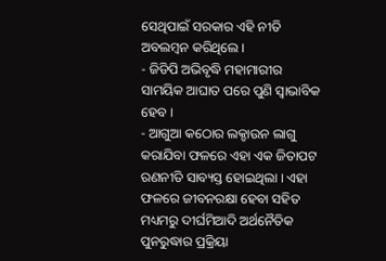ସେଥିପାଇଁ ସରକାର ଏହି ନୀତି ଅବଲମ୍ବନ କରିଥିଲେ ।
- ଜିଡିପି ଅଭିବୃଦ୍ଧି ମହାମାରୀର ସାମୟିକ ଆଘାତ ପରେ ପୁଣି ସ୍ୱାଭାବିକ ହେବ ।
- ଆଗୁଆ କଠୋର ଲକ୍ଡାଉନ ଲାଗୁ କରାଯିବା ଫଳରେ ଏହା ଏକ ଜିତାପଟ ରଣନୀତି ସାବ୍ୟସ୍ତ ହୋଇଥିଲା । ଏହା ଫଳରେ ଜୀବନରକ୍ଷା ହେବା ସହିତ ମଧ୍ୟମରୁ ଦୀର୍ଘମିଆଦି ଅର୍ଥନୈତିକ ପୁନରୁଦ୍ଧାର ପ୍ରକ୍ରିୟା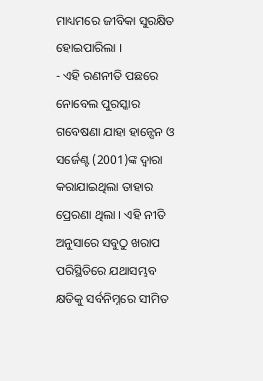ମାଧ୍ୟମରେ ଜୀବିକା ସୁରକ୍ଷିତ ହୋଇପାରିଲା ।
- ଏହି ରଣନୀତି ପଛରେ ନୋବେଲ ପୁରସ୍କାର ଗବେଷଣା ଯାହା ହାନ୍ସେନ ଓ ସର୍ଜେଣ୍ଟ (2001)ଙ୍କ ଦ୍ୱାରା କରାଯାଇଥିଲା ତାହାର ପ୍ରେରଣା ଥିଲା । ଏହି ନୀତି ଅନୁସାରେ ସବୁଠୁ ଖରାପ ପରିସ୍ଥିତିରେ ଯଥାସମ୍ଭବ କ୍ଷତିକୁ ସର୍ବନିମ୍ନରେ ସୀମିତ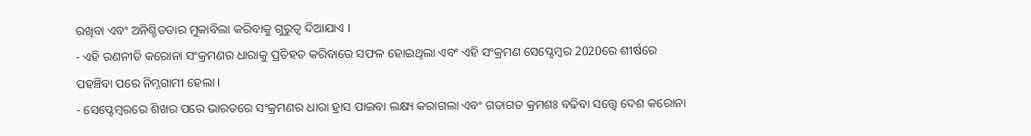ରଖିବା ଏବଂ ଅନିଶ୍ଚିତତାର ମୁକାବିଲା କରିବାକୁ ଗୁରୁତ୍ୱ ଦିଆଯାଏ ।
- ଏହି ରଣନୀତି କରୋନା ସଂକ୍ରମଣର ଧାରାକୁ ପ୍ରତିହତ କରିବାରେ ସଫଳ ହୋଇଥିଲା ଏବଂ ଏହି ସଂକ୍ରମଣ ସେପ୍ଟେମ୍ବର 2020ରେ ଶୀର୍ଷରେ ପହଞ୍ଚିବା ପରେ ନିମ୍ନଗାମୀ ହେଲା ।
- ସେପ୍ଟେମ୍ବରରେ ଶିଖର ପରେ ଭାରତରେ ସଂକ୍ରମଣର ଧାରା ହ୍ରାସ ପାଇବା ଲକ୍ଷ୍ୟ କରାଗଲା ଏବଂ ଗତାଗତ କ୍ରମଶଃ ବଢିବା ସତ୍ତ୍ୱେ ଦେଶ କରୋନା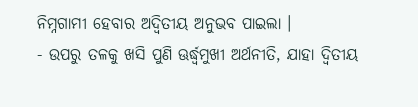ନିମ୍ନଗାମୀ ହେବାର ଅଦ୍ୱିତୀୟ ଅନୁଭବ ପାଇଲା ।
- ଉପରୁ ତଳକୁ ଖସି ପୁଣି ଊର୍ଦ୍ଧ୍ବମୁଖୀ ଅର୍ଥନୀତି, ଯାହା ଦ୍ୱିତୀୟ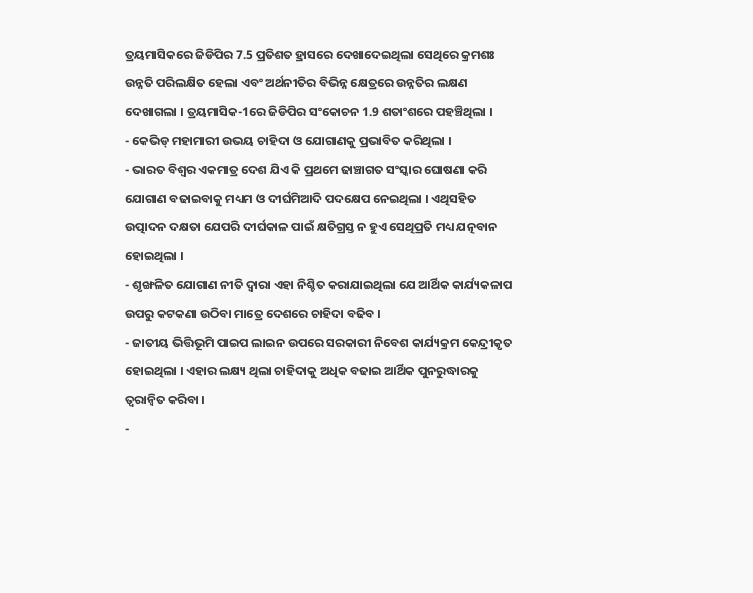ତ୍ରୟମାସିକରେ ଜିଡିପିର 7.5 ପ୍ରତିଶତ ହ୍ରାସରେ ଦେଖାଦେଇଥିଲା ସେଥିରେ କ୍ରମଶଃ ଉନ୍ନତି ପରିଲକ୍ଷିତ ହେଲା ଏବଂ ଅର୍ଥନୀତିର ବିଭିନ୍ନ କ୍ଷେତ୍ରରେ ଉନ୍ନତିର ଲକ୍ଷଣ ଦେଖାଗଲା । ତ୍ରୟମାସିକ-1ରେ ଜିଡିପିର ସଂକୋଚନ 1.9 ଶତାଂଶରେ ପହଞ୍ଚିଥିଲା ।
- କେଭିଡ୍ ମହାମାରୀ ଉଭୟ ଚାହିଦା ଓ ଯୋଗାଣକୁ ପ୍ରଭାବିତ କରିଥିଲା ।
- ଭାରତ ବିଶ୍ୱର ଏକମାତ୍ର ଦେଶ ଯିଏ କି ପ୍ରଥମେ ଢାଞ୍ଚାଗତ ସଂସ୍କାର ଘୋଷଣା କରି ଯୋଗାଣ ବଢାଇବାକୁ ମଧ୍ୟମ ଓ ଦୀର୍ଘମିଆଦି ପଦକ୍ଷେପ ନେଇଥିଲା । ଏଥିସହିତ ଉତ୍ପାଦନ ଦକ୍ଷତା ଯେପରି ଦୀର୍ଘକାଳ ପାଇଁ କ୍ଷତିଗ୍ରସ୍ତ ନ ହୁଏ ସେଥିପ୍ରତି ମଧ୍ୟ ଯତ୍ନବାନ ହୋଇଥିଲା ।
- ଶୃଙ୍ଖଳିତ ଯୋଗାଣ ନୀତି ଦ୍ୱାରା ଏହା ନିଶ୍ଚିତ କରାଯାଇଥିଲା ଯେ ଆର୍ଥିକ କାର୍ଯ୍ୟକଳାପ ଉପରୁ କଟକଣା ଉଠିବା ମାତ୍ରେ ଦେଶରେ ଚାହିଦା ବଢିବ ।
- ଜାତୀୟ ଭିତ୍ତିଭୂମି ପାଇପ ଲାଇନ ଉପରେ ସରକାରୀ ନିବେଶ କାର୍ଯ୍ୟକ୍ରମ କେନ୍ଦ୍ରୀକୃତ ହୋଇଥିଲା । ଏହାର ଲକ୍ଷ୍ୟ ଥିଲା ଚାହିଦାକୁ ଅଧିକ ବଢାଇ ଆର୍ଥିକ ପୁନରୁଦ୍ଧାରକୁ ତ୍ୱରାନ୍ୱିତ କରିବା ।
-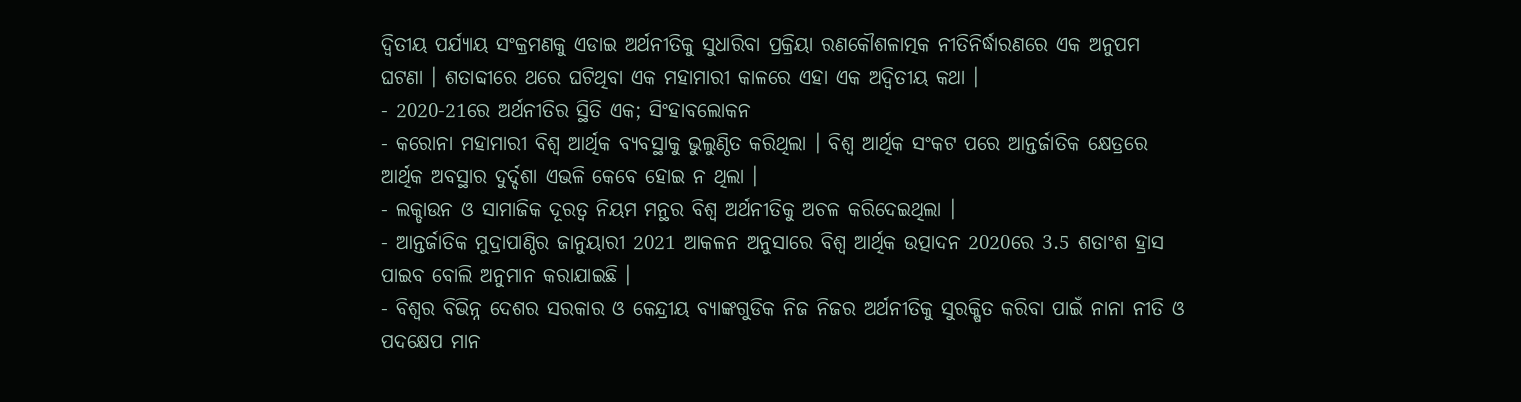ଦ୍ୱିତୀୟ ପର୍ଯ୍ୟାୟ ସଂକ୍ରମଣକୁ ଏଡାଇ ଅର୍ଥନୀତିକୁ ସୁଧାରିବା ପ୍ରକ୍ରିୟା ରଣକୌଶଳାତ୍ମକ ନୀତିନିର୍ଦ୍ଧାରଣରେ ଏକ ଅନୁପମ ଘଟଣା । ଶତାବ୍ଦୀରେ ଥରେ ଘଟିଥିବା ଏକ ମହାମାରୀ କାଳରେ ଏହା ଏକ ଅଦ୍ୱିତୀୟ କଥା ।
- 2020-21ରେ ଅର୍ଥନୀତିର ସ୍ଥିତି ଏକ; ସିଂହାବଲୋକନ
- କରୋନା ମହାମାରୀ ବିଶ୍ୱ ଆର୍ଥିକ ବ୍ୟବସ୍ଥାକୁ ଭୁଲୁଣ୍ଠିତ କରିଥିଲା । ବିଶ୍ୱ ଆର୍ଥିକ ସଂକଟ ପରେ ଆନ୍ତର୍ଜାତିକ କ୍ଷେତ୍ରରେ ଆର୍ଥିକ ଅବସ୍ଥାର ଦୁର୍ଦ୍ଦଶା ଏଭଳି କେବେ ହୋଇ ନ ଥିଲା ।
- ଲକ୍ଡାଉନ ଓ ସାମାଜିକ ଦୂରତ୍ୱ ନିୟମ ମନ୍ଥର ବିଶ୍ୱ ଅର୍ଥନୀତିକୁ ଅଚଳ କରିଦେଇଥିଲା ।
- ଆନ୍ତର୍ଜାତିକ ମୁଦ୍ରାପାଣ୍ଠିର ଜାନୁୟାରୀ 2021 ଆକଳନ ଅନୁସାରେ ବିଶ୍ୱ ଆର୍ଥିକ ଉତ୍ପାଦନ 2020ରେ 3.5 ଶତାଂଶ ହ୍ରାସ ପାଇବ ବୋଲି ଅନୁମାନ କରାଯାଇଛି ।
- ବିଶ୍ୱର ବିଭିନ୍ନ ଦେଶର ସରକାର ଓ କେନ୍ଦ୍ରୀୟ ବ୍ୟାଙ୍କଗୁଡିକ ନିଜ ନିଜର ଅର୍ଥନୀତିକୁ ସୁରକ୍ଷିତ କରିବା ପାଇଁ ନାନା ନୀତି ଓ ପଦକ୍ଷେପ ମାନ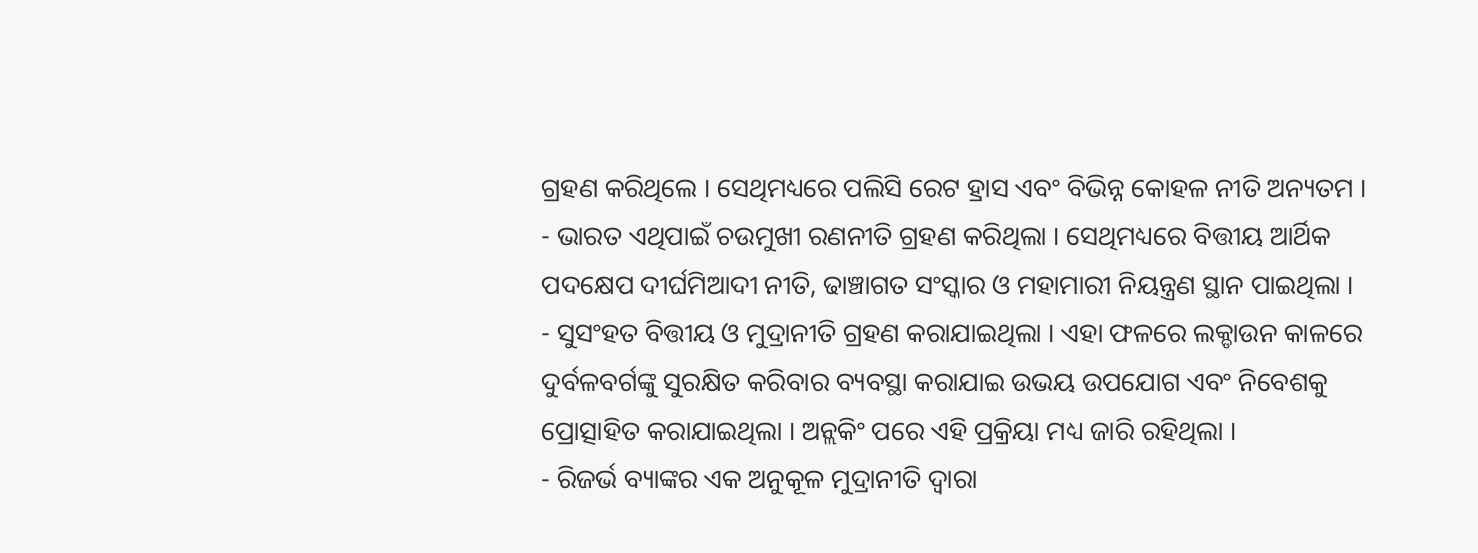ଗ୍ରହଣ କରିଥିଲେ । ସେଥିମଧ୍ୟରେ ପଲିସି ରେଟ ହ୍ରାସ ଏବଂ ବିଭିନ୍ନ କୋହଳ ନୀତି ଅନ୍ୟତମ ।
- ଭାରତ ଏଥିପାଇଁ ଚଉମୁଖୀ ରଣନୀତି ଗ୍ରହଣ କରିଥିଲା । ସେଥିମଧ୍ୟରେ ବିତ୍ତୀୟ ଆର୍ଥିକ ପଦକ୍ଷେପ ଦୀର୍ଘମିଆଦୀ ନୀତି, ଢାଞ୍ଚାଗତ ସଂସ୍କାର ଓ ମହାମାରୀ ନିୟନ୍ତ୍ରଣ ସ୍ଥାନ ପାଇଥିଲା ।
- ସୁସଂହତ ବିତ୍ତୀୟ ଓ ମୁଦ୍ରାନୀତି ଗ୍ରହଣ କରାଯାଇଥିଲା । ଏହା ଫଳରେ ଲକ୍ଡାଉନ କାଳରେ ଦୁର୍ବଳବର୍ଗଙ୍କୁ ସୁରକ୍ଷିତ କରିବାର ବ୍ୟବସ୍ଥା କରାଯାଇ ଉଭୟ ଉପଯୋଗ ଏବଂ ନିବେଶକୁ ପ୍ରୋତ୍ସାହିତ କରାଯାଇଥିଲା । ଅନ୍ଲକିଂ ପରେ ଏହି ପ୍ରକ୍ରିୟା ମଧ୍ୟ ଜାରି ରହିଥିଲା ।
- ରିଜର୍ଭ ବ୍ୟାଙ୍କର ଏକ ଅନୁକୂଳ ମୁଦ୍ରାନୀତି ଦ୍ୱାରା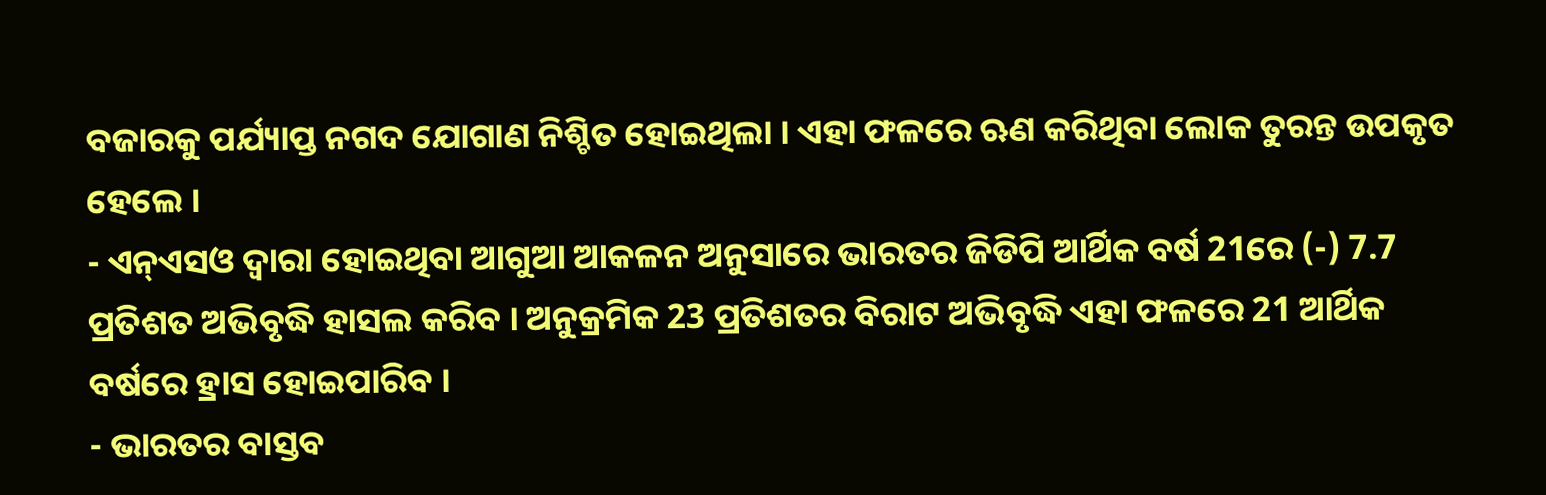ବଜାରକୁ ପର୍ଯ୍ୟାପ୍ତ ନଗଦ ଯୋଗାଣ ନିଶ୍ଚିତ ହୋଇଥିଲା । ଏହା ଫଳରେ ଋଣ କରିଥିବା ଲୋକ ତୁରନ୍ତ ଉପକୃତ ହେଲେ ।
- ଏନ୍ଏସଓ ଦ୍ୱାରା ହୋଇଥିବା ଆଗୁଆ ଆକଳନ ଅନୁସାରେ ଭାରତର ଜିଡିପି ଆର୍ଥିକ ବର୍ଷ 21ରେ (-) 7.7 ପ୍ରତିଶତ ଅଭିବୃଦ୍ଧି ହାସଲ କରିବ । ଅନୁକ୍ରମିକ 23 ପ୍ରତିଶତର ବିରାଟ ଅଭିବୃଦ୍ଧି ଏହା ଫଳରେ 21 ଆର୍ଥିକ ବର୍ଷରେ ହ୍ରାସ ହୋଇପାରିବ ।
- ଭାରତର ବାସ୍ତବ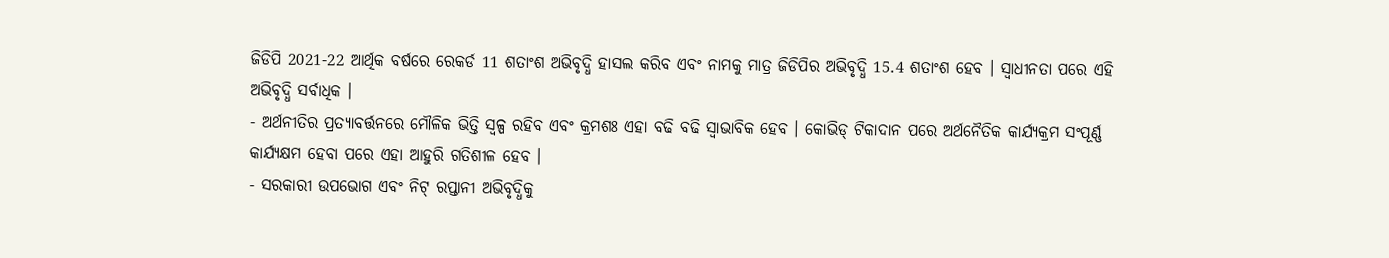ଜିଡିପି 2021-22 ଆର୍ଥିକ ବର୍ଷରେ ରେକର୍ଡ 11 ଶତାଂଶ ଅଭିବୃଦ୍ଧି ହାସଲ କରିବ ଏବଂ ନାମକୁ ମାତ୍ର ଜିଡିପିର ଅଭିବୃଦ୍ଧି 15.4 ଶତାଂଶ ହେବ । ସ୍ୱାଧୀନତା ପରେ ଏହି ଅଭିବୃଦ୍ଧି ସର୍ବାଧିକ ।
- ଅର୍ଥନୀତିର ପ୍ରତ୍ୟାବର୍ତ୍ତନରେ ମୌଳିକ ଭିତ୍ତି ସ୍ୱଳ୍ପ ରହିବ ଏବଂ କ୍ରମଶଃ ଏହା ବଢି ବଢି ସ୍ୱାଭାବିକ ହେବ । କୋଭିଡ୍ ଟିକାଦାନ ପରେ ଅର୍ଥନୈତିକ କାର୍ଯ୍ୟକ୍ରମ ସଂପୂର୍ଣ୍ଣ କାର୍ଯ୍ୟକ୍ଷମ ହେବା ପରେ ଏହା ଆହୁରି ଗତିଶୀଳ ହେବ ।
- ସରକାରୀ ଉପଭୋଗ ଏବଂ ନିଟ୍ ରପ୍ତାନୀ ଅଭିବୃଦ୍ଧିକୁ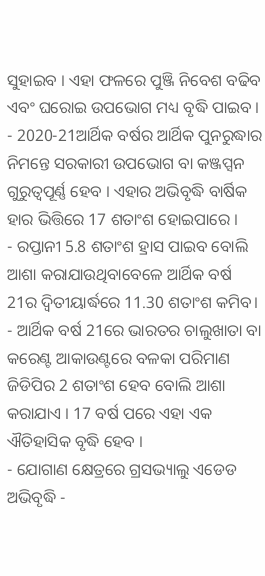ସୁହାଇବ । ଏହା ଫଳରେ ପୁଞ୍ଜି ନିବେଶ ବଢିବ ଏବଂ ଘରୋଇ ଉପଭୋଗ ମଧ୍ୟ ବୃଦ୍ଧି ପାଇବ ।
- 2020-21ଆର୍ଥିକ ବର୍ଷର ଆର୍ଥିକ ପୁନରୁଦ୍ଧାର ନିମନ୍ତେ ସରକାରୀ ଉପଭୋଗ ବା କଞ୍ଜପ୍ସନ ଗୁରୁତ୍ୱପୂର୍ଣ୍ଣ ହେବ । ଏହାର ଅଭିବୃଦ୍ଧି ବାର୍ଷିକ ହାର ଭିତ୍ତିରେ 17 ଶତାଂଶ ହୋଇପାରେ ।
- ରପ୍ତାନୀ 5.8 ଶତାଂଶ ହ୍ରାସ ପାଇବ ବୋଲି ଆଶା କରାଯାଉଥିବାବେଳେ ଆର୍ଥିକ ବର୍ଷ 21ର ଦ୍ୱିତୀୟାର୍ଦ୍ଧରେ 11.30 ଶତାଂଶ କମିବ।
- ଆର୍ଥିକ ବର୍ଷ 21ରେ ଭାରତର ଚାଲୁଖାତା ବା କରେଣ୍ଟ ଆକାଉଣ୍ଟରେ ବଳକା ପରିମାଣ ଜିଡିପିର 2 ଶତାଂଶ ହେବ ବୋଲି ଆଶା କରାଯାଏ । 17 ବର୍ଷ ପରେ ଏହା ଏକ ଐତିହାସିକ ବୃଦ୍ଧି ହେବ ।
- ଯୋଗାଣ କ୍ଷେତ୍ରରେ ଗ୍ରସଭ୍ୟାଲୁ ଏଡେଡ ଅଭିବୃଦ୍ଧି -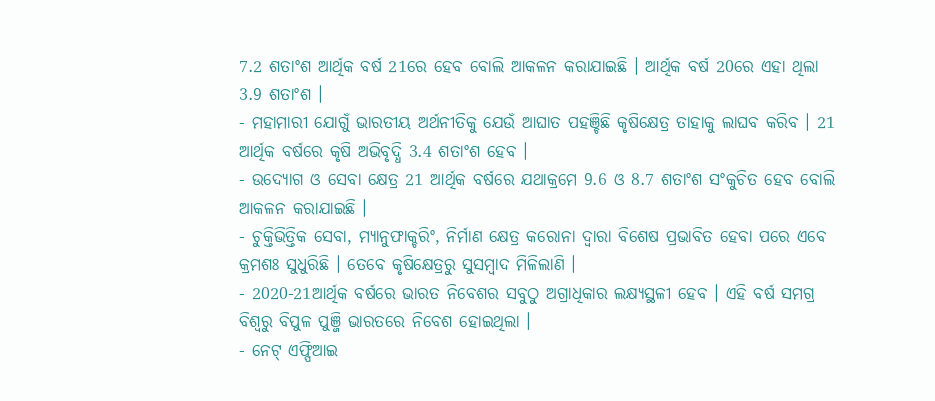7.2 ଶତାଂଶ ଆର୍ଥିକ ବର୍ଷ 21ରେ ହେବ ବୋଲି ଆକଳନ କରାଯାଇଛି । ଆର୍ଥିକ ବର୍ଷ 20ରେ ଏହା ଥିଲା 3.9 ଶତାଂଶ ।
- ମହାମାରୀ ଯୋଗୁଁ ଭାରତୀୟ ଅର୍ଥନୀତିକୁ ଯେଉଁ ଆଘାତ ପହଞ୍ଚିଛି କୃଷିକ୍ଷେତ୍ର ତାହାକୁ ଲାଘବ କରିବ । 21 ଆର୍ଥିକ ବର୍ଷରେ କୃଷି ଅଭିବୃଦ୍ଧି 3.4 ଶତାଂଶ ହେବ ।
- ଉଦ୍ୟୋଗ ଓ ସେବା କ୍ଷେତ୍ର 21 ଆର୍ଥିକ ବର୍ଷରେ ଯଥାକ୍ରମେ 9.6 ଓ 8.7 ଶତାଂଶ ସଂକୁଚିତ ହେବ ବୋଲି ଆକଳନ କରାଯାଇଛି ।
- ଚୁକ୍ତିଭିତ୍ତିକ ସେବା, ମ୍ୟାନୁଫାକ୍ଚରିଂ, ନିର୍ମାଣ କ୍ଷେତ୍ର କରୋନା ଦ୍ୱାରା ବିଶେଷ ପ୍ରଭାବିତ ହେବା ପରେ ଏବେ କ୍ରମଶଃ ସୁଧୁରିଛି । ତେବେ କୃଷିକ୍ଷେତ୍ରରୁ ସୁସମ୍ବାଦ ମିଳିଲାଣି ।
- 2020-21ଆର୍ଥିକ ବର୍ଷରେ ଭାରତ ନିବେଶର ସବୁଠୁ ଅଗ୍ରାଧିକାର ଲକ୍ଷ୍ୟସ୍ଥଳୀ ହେବ । ଏହି ବର୍ଷ ସମଗ୍ର ବିଶ୍ୱରୁ ବିପୁଳ ପୁଞ୍ଜି ଭାରତରେ ନିବେଶ ହୋଇଥିଲା ।
- ନେଟ୍ ଏଫ୍ପିଆଇ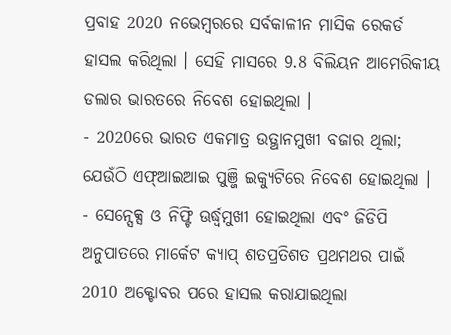ପ୍ରବାହ 2020 ନଭେମ୍ବରରେ ସର୍ବକାଳୀନ ମାସିକ ରେକର୍ଡ ହାସଲ କରିଥିଲା । ସେହି ମାସରେ 9.8 ବିଲିୟନ ଆମେରିକୀୟ ଡଲାର ଭାରତରେ ନିବେଶ ହୋଇଥିଲା ।
- 2020ରେ ଭାରତ ଏକମାତ୍ର ଉତ୍ଥାନମୁଖୀ ବଜାର ଥିଲା; ଯେଉଁଠି ଏଫ୍ଆଇଆଇ ପୁଞ୍ଜି ଇକ୍ୟୁଟିରେ ନିବେଶ ହୋଇଥିଲା ।
- ସେନ୍ସେକ୍ସ ଓ ନିଫ୍ଟି ଊର୍ଦ୍ଧ୍ୱମୁଖୀ ହୋଇଥିଲା ଏବଂ ଜିଡିପି ଅନୁପାତରେ ମାର୍କେଟ କ୍ୟାପ୍ ଶତପ୍ରତିଶତ ପ୍ରଥମଥର ପାଇଁ 2010 ଅକ୍ଟୋବର ପରେ ହାସଲ କରାଯାଇଥିଲା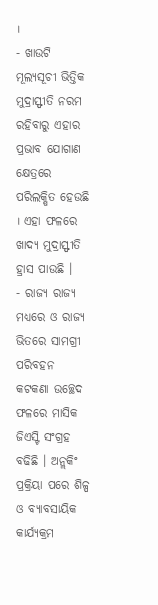।
- ଖାଉଟି ମୂଲ୍ୟସୂଚୀ ଭିତ୍ତିକ ମୁଦ୍ରାସ୍ଫୀତି ନରମ ରହିବାରୁ ଏହାର ପ୍ରଭାବ ଯୋଗାଣ କ୍ଷେତ୍ରରେ ପରିଲକ୍ଷିତ ହେଉଛି । ଏହା ଫଳରେ ଖାଦ୍ୟ ମୁଦ୍ରାସ୍ଫୀତି ହ୍ରାସ ପାଉଛି ।
- ରାଜ୍ୟ ରାଜ୍ୟ ମଧ୍ୟରେ ଓ ରାଜ୍ୟ ଭିତରେ ସାମଗ୍ରୀ ପରିବହନ କଟକଣା ଉଚ୍ଛେଦ ଫଳରେ ମାସିକ ଜିଏସ୍ଟି ସଂଗ୍ରହ ବଢିଛି । ଅନ୍ଲକିଂ ପ୍ରକ୍ରିୟା ପରେ ଶିଳ୍ପ ଓ ବ୍ୟାବସାୟିକ କାର୍ଯ୍ୟକ୍ରମ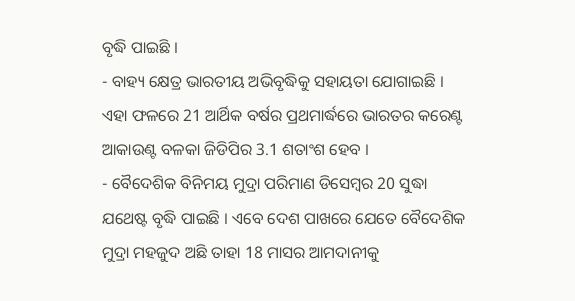ବୃଦ୍ଧି ପାଇଛି ।
- ବାହ୍ୟ କ୍ଷେତ୍ର ଭାରତୀୟ ଅଭିବୃଦ୍ଧିକୁ ସହାୟତା ଯୋଗାଇଛି । ଏହା ଫଳରେ 21 ଆର୍ଥିକ ବର୍ଷର ପ୍ରଥମାର୍ଦ୍ଧରେ ଭାରତର କରେଣ୍ଟ ଆକାଉଣ୍ଟ ବଳକା ଜିଡିପିର 3.1 ଶତାଂଶ ହେବ ।
- ବୈଦେଶିକ ବିନିମୟ ମୁଦ୍ରା ପରିମାଣ ଡିସେମ୍ବର 20 ସୁଦ୍ଧା ଯଥେଷ୍ଟ ବୃଦ୍ଧି ପାଇଛି । ଏବେ ଦେଶ ପାଖରେ ଯେତେ ବୈଦେଶିକ ମୁଦ୍ରା ମହଜୁଦ ଅଛି ତାହା 18 ମାସର ଆମଦାନୀକୁ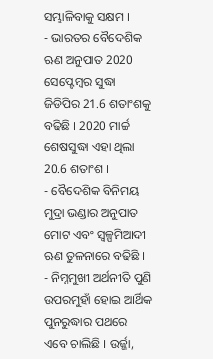ସମ୍ଭାଳିବାକୁ ସକ୍ଷମ ।
- ଭାରତର ବୈଦେଶିକ ଋଣ ଅନୁପାତ 2020 ସେପ୍ଟେମ୍ବର ସୁଦ୍ଧା ଜିଡିପିର 21.6 ଶତାଂଶକୁ ବଢିଛି । 2020 ମାର୍ଚ୍ଚ ଶେଷସୁଦ୍ଧା ଏହା ଥିଲା 20.6 ଶତାଂଶ ।
- ବୈଦେଶିକ ବିନିମୟ ମୁଦ୍ରା ଭଣ୍ଡାର ଅନୁପାତ ମୋଟ ଏବଂ ସ୍ୱଳ୍ପମିଆଦୀ ଋଣ ତୁଳନାରେ ବଢିଛି ।
- ନିମ୍ନମୁଖୀ ଅର୍ଥନୀତି ପୁଣି ଉପରମୁହାଁ ହୋଇ ଆର୍ଥିକ ପୁନରୁଦ୍ଧାର ପଥରେ ଏବେ ଚାଲିଛି । ଉର୍ଜ୍ଜା,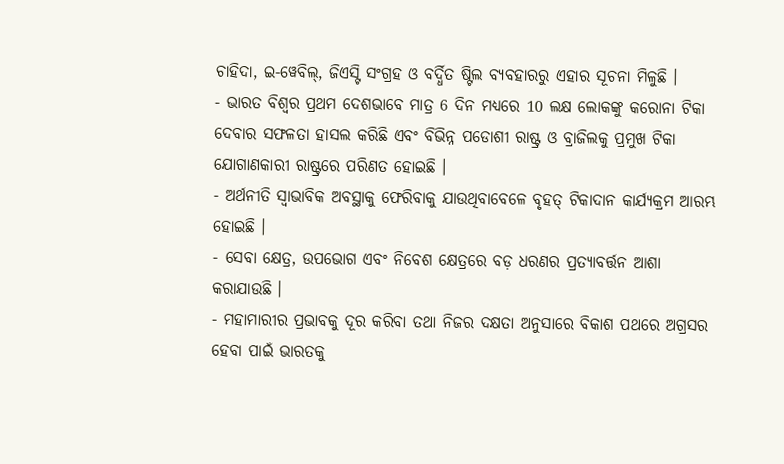ଚାହିଦା, ଇ-ୱେବିଲ୍, ଜିଏସ୍ଟି ସଂଗ୍ରହ ଓ ବର୍ଦ୍ଧିତ ଷ୍ଟିଲ ବ୍ୟବହାରରୁ ଏହାର ସୂଚନା ମିଳୁଛି ।
- ଭାରତ ବିଶ୍ୱର ପ୍ରଥମ ଦେଶଭାବେ ମାତ୍ର 6 ଦିନ ମଧ୍ୟରେ 10 ଲକ୍ଷ ଲୋକଙ୍କୁ କରୋନା ଟିକା ଦେବାର ସଫଳତା ହାସଲ କରିଛି ଏବଂ ବିଭିନ୍ନ ପଡୋଶୀ ରାଷ୍ଟ୍ର ଓ ବ୍ରାଜିଲକୁ ପ୍ରମୁଖ ଟିକା ଯୋଗାଣକାରୀ ରାଷ୍ଟ୍ରରେ ପରିଣତ ହୋଇଛି ।
- ଅର୍ଥନୀତି ସ୍ୱାଭାବିକ ଅବସ୍ଥାକୁ ଫେରିବାକୁ ଯାଉଥିବାବେଳେ ବୃହତ୍ ଟିକାଦାନ କାର୍ଯ୍ୟକ୍ରମ ଆରମ୍ଭ ହୋଇଛି ।
- ସେବା କ୍ଷେତ୍ର, ଉପଭୋଗ ଏବଂ ନିବେଶ କ୍ଷେତ୍ରରେ ବଡ଼ ଧରଣର ପ୍ରତ୍ୟାବର୍ତ୍ତନ ଆଶା କରାଯାଉଛି ।
- ମହାମାରୀର ପ୍ରଭାବକୁ ଦୂର କରିବା ତଥା ନିଜର ଦକ୍ଷତା ଅନୁସାରେ ବିକାଶ ପଥରେ ଅଗ୍ରସର ହେବା ପାଇଁ ଭାରତକୁ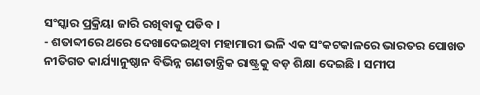ସଂସ୍କାର ପ୍ରକ୍ରିୟା ଜାରି ରଖିବାକୁ ପଡିବ ।
- ଶତାବ୍ଦୀରେ ଥରେ ଦେଖାଦେଇଥିବା ମହାମାରୀ ଭଳି ଏକ ସଂକଟକାଳରେ ଭାରତର ପୋଖତ ନୀତିଗତ କାର୍ଯ୍ୟାନୁଷ୍ଠାନ ବିଭିନ୍ନ ଗଣତାନ୍ତ୍ରିକ ରାଷ୍ଟ୍ରକୁ ବଡ଼ ଶିକ୍ଷା ଦେଇଛି । ସମୀପ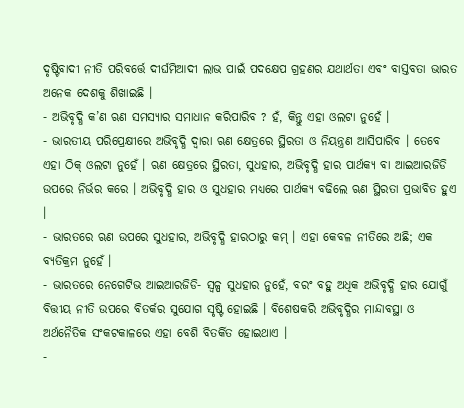ଦୃଷ୍ଟିବାଦୀ ନୀତି ପରିବର୍ତ୍ତେ ଦୀର୍ଘମିଆଦୀ ଲାଭ ପାଇଁ ପଦକ୍ଷେପ ଗ୍ରହଣର ଯଥାର୍ଥତା ଏବଂ ବାସ୍ତବତା ଭାରତ ଅନେକ ଦେଶକୁ ଶିଖାଇଛି ।
- ଅଭିବୃଦ୍ଧି କ’ଣ ଋଣ ସମସ୍ୟାର ସମାଧାନ କରିପାରିବ ? ହଁ, କିନ୍ତୁ ଏହା ଓଲଟା ନୁହେଁ ।
- ଭାରତୀୟ ପରିପ୍ରେକ୍ଷୀରେ ଅଭିବୃଦ୍ଧି ଦ୍ୱାରା ଋଣ କ୍ଷେତ୍ରରେ ସ୍ଥିରତା ଓ ନିୟନ୍ତ୍ରଣ ଆସିପାରିବ । ତେବେ ଏହା ଠିକ୍ ଓଲଟା ନୁହେଁ । ଋଣ କ୍ଷେତ୍ରରେ ସ୍ଥିରତା, ସୁଧହାର, ଅଭିବୃଦ୍ଧି ହାର ପାର୍ଥକ୍ୟ ବା ଆଇଆରଜିଡି ଉପରେ ନିର୍ଭର କରେ । ଅଭିବୃଦ୍ଧି ହାର ଓ ସୁଧହାର ମଧ୍ୟରେ ପାର୍ଥକ୍ୟ ବଢିଲେ ଋଣ ସ୍ଥିରତା ପ୍ରଭାବିତ ହୁଏ ।
- ଭାରତରେ ଋଣ ଉପରେ ସୁଧହାର, ଅଭିବୃଦ୍ଧି ହାରଠାରୁ କମ୍ । ଏହା କେବଳ ନୀତିରେ ଅଛି; ଏକ ବ୍ୟତିକ୍ରମ ନୁହେଁ ।
- ଭାରତରେ ନେଗେଟିଭ ଆଇଆରଜିଡି- ସ୍ୱଳ୍ପ ସୁଧହାର ନୁହେଁ, ବରଂ ବହୁ ଅଧିକ ଅଭିବୃଦ୍ଧି ହାର ଯୋଗୁଁ ବିତ୍ତୀୟ ନୀତି ଉପରେ ବିତର୍କର ସୁଯୋଗ ସୃଷ୍ଟି ହୋଇଛି । ବିଶେଷକରି ଅଭିବୃଦ୍ଧିର ମାନ୍ଦାବସ୍ଥା ଓ ଅର୍ଥନୈତିକ ସଂକଟକାଳରେ ଏହା ବେଶି ବିତର୍କିତ ହୋଇଥାଏ ।
-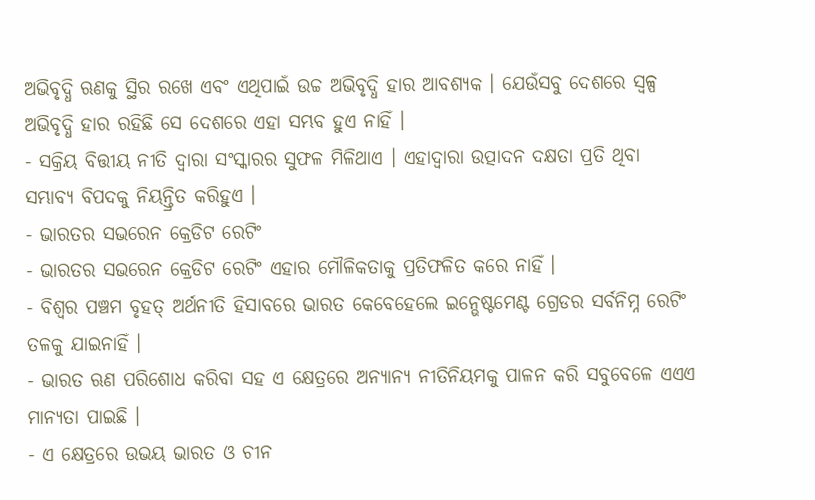ଅଭିବୃଦ୍ଧି ଋଣକୁ ସ୍ଥିର ରଖେ ଏବଂ ଏଥିପାଇଁ ଉଚ୍ଚ ଅଭିବୃଦ୍ଧି ହାର ଆବଶ୍ୟକ । ଯେଉଁସବୁ ଦେଶରେ ସ୍ୱଳ୍ପ ଅଭିବୃଦ୍ଧି ହାର ରହିଛି ସେ ଦେଶରେ ଏହା ସମ୍ଭବ ହୁଏ ନାହିଁ ।
- ସକ୍ରିୟ ବିତ୍ତୀୟ ନୀତି ଦ୍ୱାରା ସଂସ୍କାରର ସୁଫଳ ମିଳିଥାଏ । ଏହାଦ୍ୱାରା ଉତ୍ପାଦନ ଦକ୍ଷତା ପ୍ରତି ଥିବା ସମ୍ଭାବ୍ୟ ବିପଦକୁ ନିୟନ୍ତ୍ରିତ କରିହୁଏ ।
- ଭାରତର ସଭରେନ କ୍ରେଡିଟ ରେଟିଂ
- ଭାରତର ସଭରେନ କ୍ରେଡିଟ ରେଟିଂ ଏହାର ମୌଳିକତାକୁ ପ୍ରତିଫଳିତ କରେ ନାହିଁ ।
- ବିଶ୍ୱର ପଞ୍ଚମ ବୃହତ୍ ଅର୍ଥନୀତି ହିସାବରେ ଭାରତ କେବେହେଲେ ଇନ୍ଭେଷ୍ଟମେଣ୍ଟ ଗ୍ରେଡର ସର୍ବନିମ୍ନ ରେଟିଂ ତଳକୁ ଯାଇନାହିଁ ।
- ଭାରତ ଋଣ ପରିଶୋଧ କରିବା ସହ ଏ କ୍ଷେତ୍ରରେ ଅନ୍ୟାନ୍ୟ ନୀତିନିୟମକୁ ପାଳନ କରି ସବୁବେଳେ ଏଏଏ ମାନ୍ୟତା ପାଇଛି ।
- ଏ କ୍ଷେତ୍ରରେ ଉଭୟ ଭାରତ ଓ ଚୀନ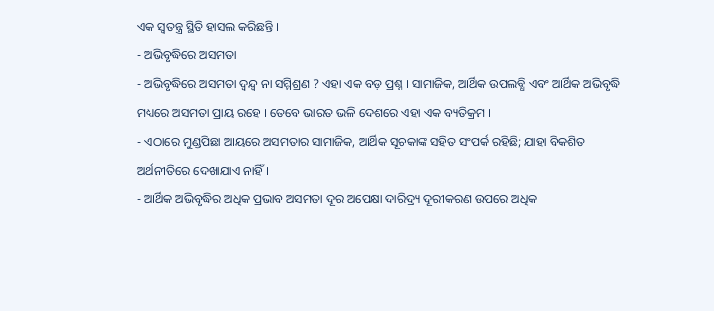ଏକ ସ୍ୱତନ୍ତ୍ର ସ୍ଥିତି ହାସଲ କରିଛନ୍ତି ।
- ଅଭିବୃଦ୍ଧିରେ ଅସମତା
- ଅଭିବୃଦ୍ଧିରେ ଅସମତା ଦ୍ୱନ୍ଦ୍ୱ ନା ସମ୍ମିଶ୍ରଣ ? ଏହା ଏକ ବଡ଼ ପ୍ରଶ୍ନ । ସାମାଜିକ, ଆର୍ଥିକ ଉପଲବ୍ଧି ଏବଂ ଆର୍ଥିକ ଅଭିବୃଦ୍ଧି ମଧ୍ୟରେ ଅସମତା ପ୍ରାୟ ରହେ । ତେବେ ଭାରତ ଭଳି ଦେଶରେ ଏହା ଏକ ବ୍ୟତିକ୍ରମ ।
- ଏଠାରେ ମୁଣ୍ଡପିଛା ଆୟରେ ଅସମତାର ସାମାଜିକ, ଆର୍ଥିକ ସୂଚକାଙ୍କ ସହିତ ସଂପର୍କ ରହିଛି; ଯାହା ବିକଶିତ ଅର୍ଥନୀତିରେ ଦେଖାଯାଏ ନାହିଁ ।
- ଆର୍ଥିକ ଅଭିବୃଦ୍ଧିର ଅଧିକ ପ୍ରଭାବ ଅସମତା ଦୂର ଅପେକ୍ଷା ଦାରିଦ୍ର୍ୟ ଦୂରୀକରଣ ଉପରେ ଅଧିକ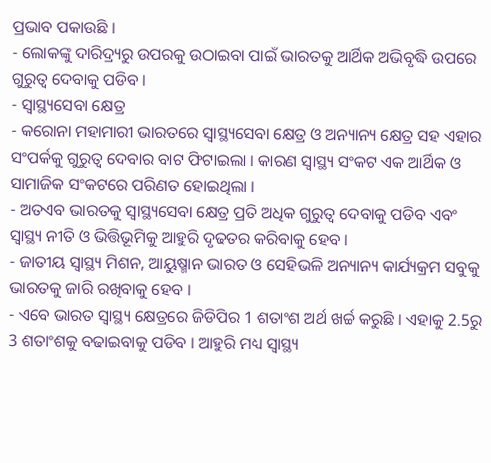ପ୍ରଭାବ ପକାଉଛି ।
- ଲୋକଙ୍କୁ ଦାରିଦ୍ର୍ୟରୁ ଉପରକୁ ଉଠାଇବା ପାଇଁ ଭାରତକୁ ଆର୍ଥିକ ଅଭିବୃଦ୍ଧି ଉପରେ ଗୁରୁତ୍ୱ ଦେବାକୁ ପଡିବ ।
- ସ୍ୱାସ୍ଥ୍ୟସେବା କ୍ଷେତ୍ର
- କରୋନା ମହାମାରୀ ଭାରତରେ ସ୍ୱାସ୍ଥ୍ୟସେବା କ୍ଷେତ୍ର ଓ ଅନ୍ୟାନ୍ୟ କ୍ଷେତ୍ର ସହ ଏହାର ସଂପର୍କକୁ ଗୁରୁତ୍ୱ ଦେବାର ବାଟ ଫିଟାଇଲା । କାରଣ ସ୍ୱାସ୍ଥ୍ୟ ସଂକଟ ଏକ ଆର୍ଥିକ ଓ ସାମାଜିକ ସଂକଟରେ ପରିଣତ ହୋଇଥିଲା ।
- ଅତଏବ ଭାରତକୁ ସ୍ୱାସ୍ଥ୍ୟସେବା କ୍ଷେତ୍ର ପ୍ରତି ଅଧିକ ଗୁରୁତ୍ୱ ଦେବାକୁ ପଡିବ ଏବଂ ସ୍ୱାସ୍ଥ୍ୟ ନୀତି ଓ ଭିତ୍ତିଭୂମିକୁ ଆହୁରି ଦୃଢତର କରିବାକୁ ହେବ ।
- ଜାତୀୟ ସ୍ୱାସ୍ଥ୍ୟ ମିଶନ, ଆୟୁଷ୍ମାନ ଭାରତ ଓ ସେହିଭଳି ଅନ୍ୟାନ୍ୟ କାର୍ଯ୍ୟକ୍ରମ ସବୁକୁ ଭାରତକୁ ଜାରି ରଖିବାକୁ ହେବ ।
- ଏବେ ଭାରତ ସ୍ୱାସ୍ଥ୍ୟ କ୍ଷେତ୍ରରେ ଜିଡିପିର 1 ଶତାଂଶ ଅର୍ଥ ଖର୍ଚ୍ଚ କରୁଛି । ଏହାକୁ 2.5ରୁ 3 ଶତାଂଶକୁ ବଢାଇବାକୁ ପଡିବ । ଆହୁରି ମଧ୍ୟ ସ୍ୱାସ୍ଥ୍ୟ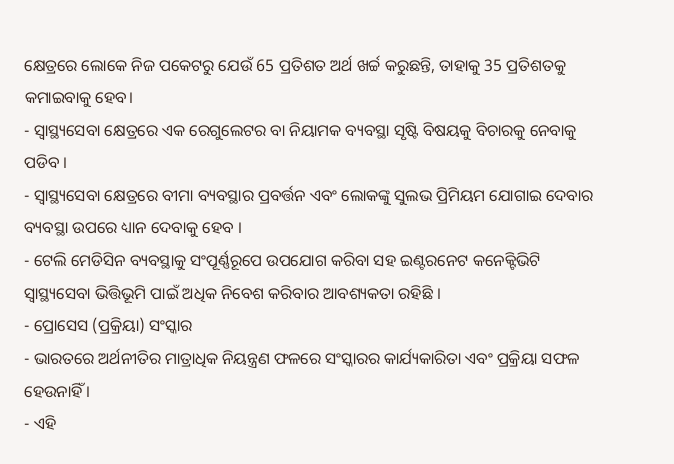କ୍ଷେତ୍ରରେ ଲୋକେ ନିଜ ପକେଟରୁ ଯେଉଁ 65 ପ୍ରତିଶତ ଅର୍ଥ ଖର୍ଚ୍ଚ କରୁଛନ୍ତି, ତାହାକୁ 35 ପ୍ରତିଶତକୁ କମାଇବାକୁ ହେବ।
- ସ୍ୱାସ୍ଥ୍ୟସେବା କ୍ଷେତ୍ରରେ ଏକ ରେଗୁଲେଟର ବା ନିୟାମକ ବ୍ୟବସ୍ଥା ସୃଷ୍ଟି ବିଷୟକୁ ବିଚାରକୁ ନେବାକୁ ପଡିବ ।
- ସ୍ୱାସ୍ଥ୍ୟସେବା କ୍ଷେତ୍ରରେ ବୀମା ବ୍ୟବସ୍ଥାର ପ୍ରବର୍ତ୍ତନ ଏବଂ ଲୋକଙ୍କୁ ସୁଲଭ ପ୍ରିମିୟମ ଯୋଗାଇ ଦେବାର ବ୍ୟବସ୍ଥା ଉପରେ ଧ୍ୟାନ ଦେବାକୁ ହେବ ।
- ଟେଲି ମେଡିସିନ ବ୍ୟବସ୍ଥାକୁ ସଂପୂର୍ଣ୍ଣରୂପେ ଉପଯୋଗ କରିବା ସହ ଇଣ୍ଟରନେଟ କନେକ୍ଟିଭିଟି ସ୍ୱାସ୍ଥ୍ୟସେବା ଭିତ୍ତିଭୂମି ପାଇଁ ଅଧିକ ନିବେଶ କରିବାର ଆବଶ୍ୟକତା ରହିଛି ।
- ପ୍ରୋସେସ (ପ୍ରକ୍ରିୟା) ସଂସ୍କାର
- ଭାରତରେ ଅର୍ଥନୀତିର ମାତ୍ରାଧିକ ନିୟନ୍ତ୍ରଣ ଫଳରେ ସଂସ୍କାରର କାର୍ଯ୍ୟକାରିତା ଏବଂ ପ୍ରକ୍ରିୟା ସଫଳ ହେଉନାହିଁ ।
- ଏହି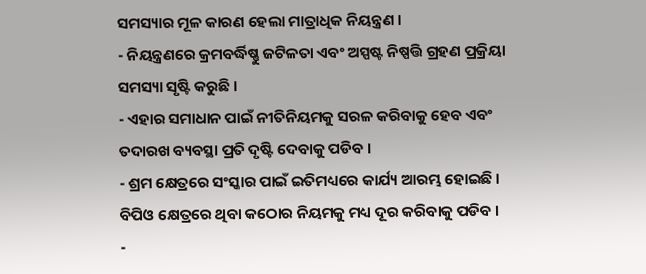ସମସ୍ୟାର ମୂଳ କାରଣ ହେଲା ମାତ୍ରାଧିକ ନିୟନ୍ତ୍ରଣ ।
- ନିୟନ୍ତ୍ରଣରେ କ୍ରମବର୍ଦ୍ଧିଷ୍ଣୁ ଜଟିଳତା ଏବଂ ଅସ୍ପଷ୍ଟ ନିଷ୍ପତ୍ତି ଗ୍ରହଣ ପ୍ରକ୍ରିୟା ସମସ୍ୟା ସୃଷ୍ଟି କରୁଛି ।
- ଏହାର ସମାଧାନ ପାଇଁ ନୀତିନିୟମକୁ ସରଳ କରିବାକୁ ହେବ ଏବଂ ତଦାରଖ ବ୍ୟବସ୍ଥା ପ୍ରତି ଦୃଷ୍ଟି ଦେବାକୁ ପଡିବ ।
- ଶ୍ରମ କ୍ଷେତ୍ରରେ ସଂସ୍କାର ପାଇଁ ଇତିମଧ୍ୟରେ କାର୍ଯ୍ୟ ଆରମ୍ଭ ହୋଇଛି । ବିପିଓ କ୍ଷେତ୍ରରେ ଥିବା କଠୋର ନିୟମକୁ ମଧ୍ୟ ଦୂର କରିବାକୁ ପଡିବ ।
-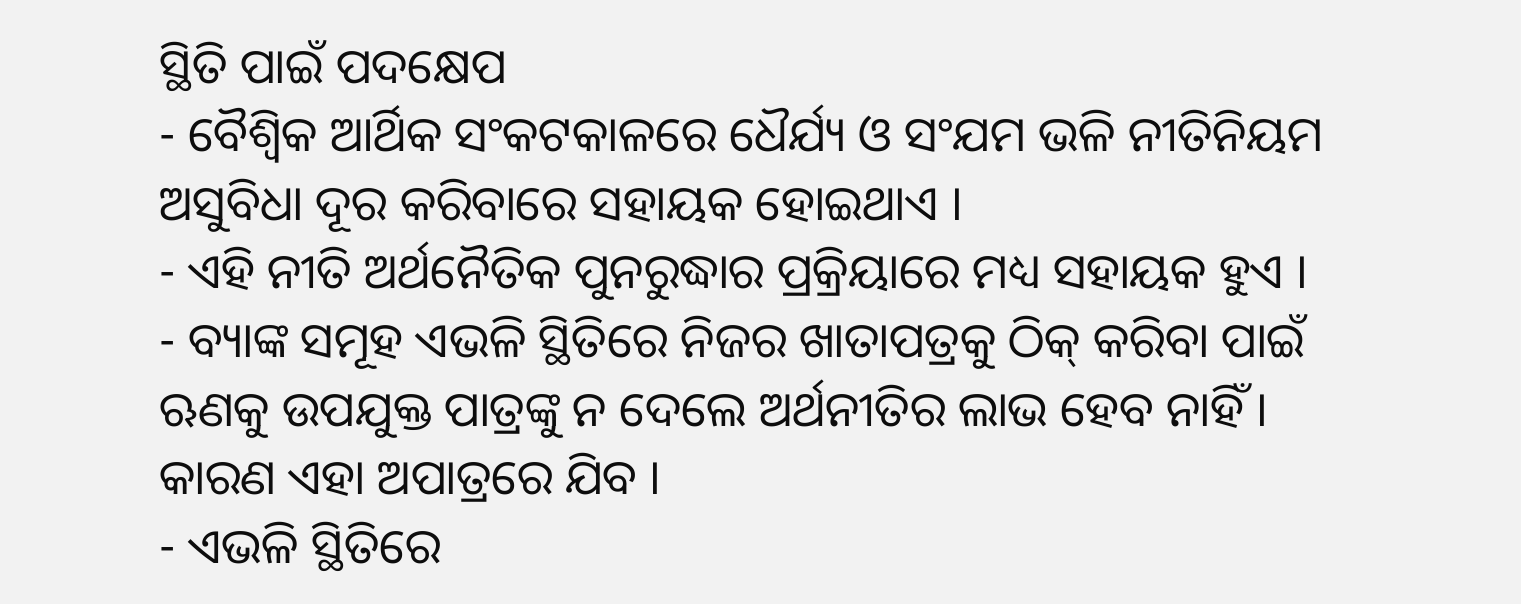ସ୍ଥିତି ପାଇଁ ପଦକ୍ଷେପ
- ବୈଶ୍ୱିକ ଆର୍ଥିକ ସଂକଟକାଳରେ ଧୈର୍ଯ୍ୟ ଓ ସଂଯମ ଭଳି ନୀତିନିୟମ ଅସୁବିଧା ଦୂର କରିବାରେ ସହାୟକ ହୋଇଥାଏ ।
- ଏହି ନୀତି ଅର୍ଥନୈତିକ ପୁନରୁଦ୍ଧାର ପ୍ରକ୍ରିୟାରେ ମଧ୍ୟ ସହାୟକ ହୁଏ ।
- ବ୍ୟାଙ୍କ ସମୂହ ଏଭଳି ସ୍ଥିତିରେ ନିଜର ଖାତାପତ୍ରକୁ ଠିକ୍ କରିବା ପାଇଁ ଋଣକୁ ଉପଯୁକ୍ତ ପାତ୍ରଙ୍କୁ ନ ଦେଲେ ଅର୍ଥନୀତିର ଲାଭ ହେବ ନାହିଁ । କାରଣ ଏହା ଅପାତ୍ରରେ ଯିବ ।
- ଏଭଳି ସ୍ଥିତିରେ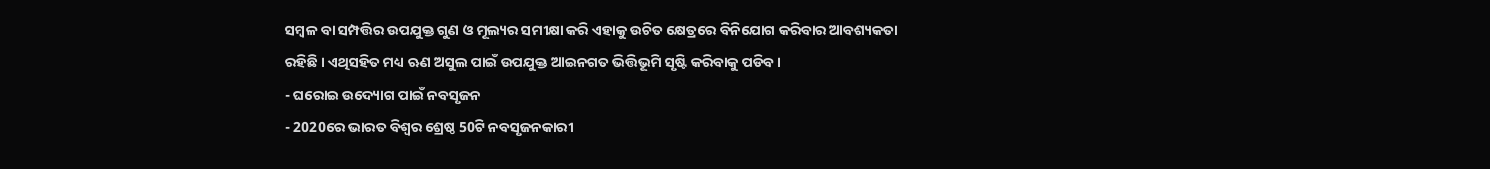ସମ୍ବଳ ବା ସମ୍ପତ୍ତିର ଉପଯୁକ୍ତ ଗୁଣ ଓ ମୂଲ୍ୟର ସମୀକ୍ଷା କରି ଏହାକୁ ଉଚିତ କ୍ଷେତ୍ରରେ ବିନିଯୋଗ କରିବାର ଆବଶ୍ୟକତା ରହିଛି । ଏଥିସହିତ ମଧ୍ୟ ଋଣ ଅସୁଲ ପାଇଁ ଉପଯୁକ୍ତ ଆଇନଗତ ଭିତ୍ତିଭୂମି ସୃଷ୍ଟି କରିବାକୁ ପଡିବ ।
- ଘରୋଇ ଉଦ୍ୟୋଗ ପାଇଁ ନବସୃଜନ
- 2020ରେ ଭାରତ ବିଶ୍ୱର ଶ୍ରେଷ୍ଠ 50ଟି ନବସୃଜନକାରୀ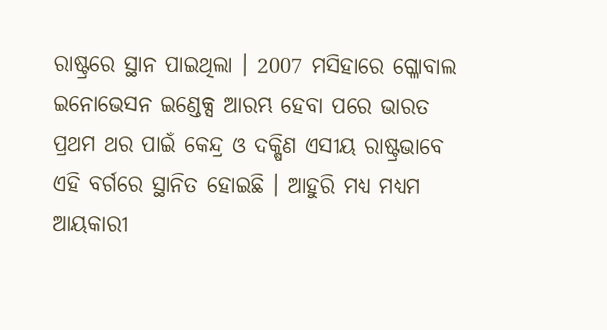ରାଷ୍ଟ୍ରରେ ସ୍ଥାନ ପାଇଥିଲା । 2007 ମସିହାରେ ଗ୍ଳୋବାଲ ଇନୋଭେସନ ଇଣ୍ଡେକ୍ସ ଆରମ୍ଭ ହେବା ପରେ ଭାରତ ପ୍ରଥମ ଥର ପାଇଁ କେନ୍ଦ୍ର ଓ ଦକ୍ଷିଣ ଏସୀୟ ରାଷ୍ଟ୍ରଭାବେ ଏହି ବର୍ଗରେ ସ୍ଥାନିତ ହୋଇଛି । ଆହୁରି ମଧ୍ୟ ମଧ୍ୟମ ଆୟକାରୀ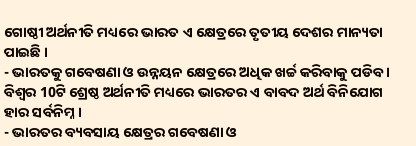ଗୋଷ୍ଠୀ ଅର୍ଥନୀତି ମଧ୍ୟରେ ଭାରତ ଏ କ୍ଷେତ୍ରରେ ତୃତୀୟ ଦେଶର ମାନ୍ୟତା ପାଇଛି ।
- ଭାରତକୁ ଗବେଷଣା ଓ ଉନ୍ନୟନ କ୍ଷେତ୍ରରେ ଅଧିକ ଖର୍ଚ୍ଚ କରିବାକୁ ପଡିବ । ବିଶ୍ୱର 10ଟି ଶ୍ରେଷ୍ଠ ଅର୍ଥନୀତି ମଧ୍ୟରେ ଭାରତର ଏ ବାବଦ ଅର୍ଥ ବିନିଯୋଗ ହାର ସର୍ବନିମ୍ନ ।
- ଭାରତର ବ୍ୟବସାୟ କ୍ଷେତ୍ରର ଗବେଷଣା ଓ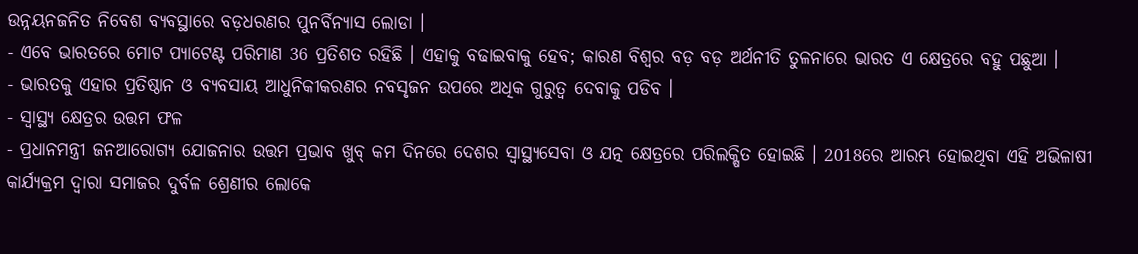ଉନ୍ନୟନଜନିତ ନିବେଶ ବ୍ୟବସ୍ଥାରେ ବଡ଼ଧରଣର ପୁନର୍ବିନ୍ୟାସ ଲୋଡା ।
- ଏବେ ଭାରତରେ ମୋଟ ପ୍ୟାଟେଣ୍ଟ ପରିମାଣ 36 ପ୍ରତିଶତ ରହିଛି । ଏହାକୁ ବଢାଇବାକୁ ହେବ; କାରଣ ବିଶ୍ୱର ବଡ଼ ବଡ଼ ଅର୍ଥନୀତି ତୁଳନାରେ ଭାରତ ଏ କ୍ଷେତ୍ରରେ ବହୁ ପଛୁଆ ।
- ଭାରତକୁ ଏହାର ପ୍ରତିଷ୍ଠାନ ଓ ବ୍ୟବସାୟ ଆଧୁନିକୀକରଣର ନବସୃଜନ ଉପରେ ଅଧିକ ଗୁରୁତ୍ୱ ଦେବାକୁ ପଡିବ ।
- ସ୍ୱାସ୍ଥ୍ୟ କ୍ଷେତ୍ରର ଉତ୍ତମ ଫଳ
- ପ୍ରଧାନମନ୍ତ୍ରୀ ଜନଆରୋଗ୍ୟ ଯୋଜନାର ଉତ୍ତମ ପ୍ରଭାବ ଖୁବ୍ କମ ଦିନରେ ଦେଶର ସ୍ୱାସ୍ଥ୍ୟସେବା ଓ ଯତ୍ନ କ୍ଷେତ୍ରରେ ପରିଲକ୍ଷିତ ହୋଇଛି । 2018ରେ ଆରମ୍ଭ ହୋଇଥିବା ଏହି ଅଭିଳାଷୀ କାର୍ଯ୍ୟକ୍ରମ ଦ୍ୱାରା ସମାଜର ଦୁର୍ବଳ ଶ୍ରେଣୀର ଲୋକେ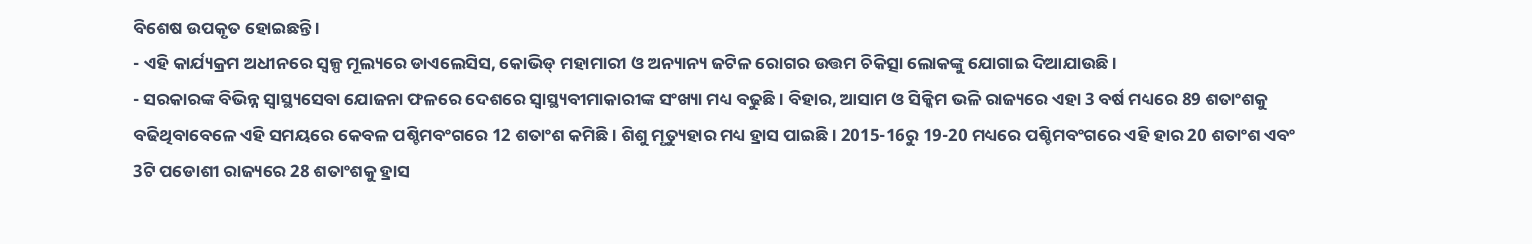ବିଶେଷ ଉପକୃତ ହୋଇଛନ୍ତି ।
- ଏହି କାର୍ଯ୍ୟକ୍ରମ ଅଧୀନରେ ସ୍ୱଳ୍ପ ମୂଲ୍ୟରେ ଡାଏଲେସିସ, କୋଭିଡ୍ ମହାମାରୀ ଓ ଅନ୍ୟାନ୍ୟ ଜଟିଳ ରୋଗର ଉତ୍ତମ ଚିକିତ୍ସା ଲୋକଙ୍କୁ ଯୋଗାଇ ଦିଆଯାଉଛି ।
- ସରକାରଙ୍କ ବିଭିନ୍ନ ସ୍ୱାସ୍ଥ୍ୟସେବା ଯୋଜନା ଫଳରେ ଦେଶରେ ସ୍ୱାସ୍ଥ୍ୟବୀମାକାରୀଙ୍କ ସଂଖ୍ୟା ମଧ୍ୟ ବଢୁଛି । ବିହାର, ଆସାମ ଓ ସିକ୍କିମ ଭଳି ରାଜ୍ୟରେ ଏହା 3 ବର୍ଷ ମଧ୍ୟରେ 89 ଶତାଂଶକୁ ବଢିଥିବାବେଳେ ଏହି ସମୟରେ କେବଳ ପଶ୍ଚିମବଂଗରେ 12 ଶତାଂଶ କମିଛି । ଶିଶୁ ମୃତ୍ୟୁହାର ମଧ୍ୟ ହ୍ରାସ ପାଇଛି । 2015-16ରୁ 19-20 ମଧ୍ୟରେ ପଶ୍ଚିମବଂଗରେ ଏହି ହାର 20 ଶତାଂଶ ଏବଂ 3ଟି ପଡୋଶୀ ରାଜ୍ୟରେ 28 ଶତାଂଶକୁ ହ୍ରାସ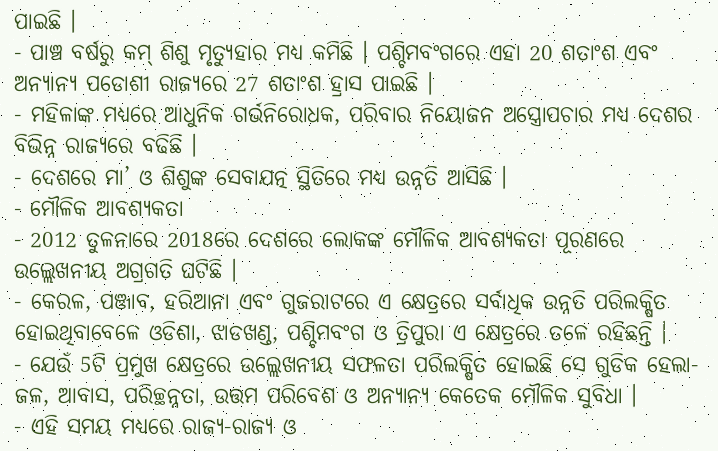ପାଇଛି ।
- ପାଞ୍ଚ ବର୍ଷରୁ କମ୍ ଶିଶୁ ମୃତ୍ୟୁହାର ମଧ୍ୟ କମିଛି । ପଶ୍ଚିମବଂଗରେ ଏହା 20 ଶତାଂଶ ଏବଂ ଅନ୍ୟାନ୍ୟ ପଡୋଶୀ ରାଜ୍ୟରେ 27 ଶତାଂଶ ହ୍ରାସ ପାଇଛି ।
- ମହିଳାଙ୍କ ମଧ୍ୟରେ ଆଧୁନିକ ଗର୍ଭନିରୋଧକ, ପରିବାର ନିୟୋଜନ ଅସ୍ତ୍ରୋପଚାର ମଧ୍ୟ ଦେଶର ବିଭିନ୍ନ ରାଜ୍ୟରେ ବଢିଛି ।
- ଦେଶରେ ମା’ ଓ ଶିଶୁଙ୍କ ସେବାଯତ୍ନ ସ୍ଥିତିରେ ମଧ୍ୟ ଉନ୍ନତି ଆସିଛି ।
- ମୌଳିକ ଆବଶ୍ୟକତା
- 2012 ତୁଳନାରେ 2018ରେ ଦେଶରେ ଲୋକଙ୍କ ମୌଳିକ ଆବଶ୍ୟକତା ପୂରଣରେ ଉଲ୍ଲେଖନୀୟ ଅଗ୍ରଗତି ଘଟିଛି ।
- କେରଳ, ପଞ୍ଜାବ, ହରିଆନା ଏବଂ ଗୁଜରାଟରେ ଏ କ୍ଷେତ୍ରରେ ସର୍ବାଧିକ ଉନ୍ନତି ପରିଲକ୍ଷିତ ହୋଇଥିବାବେଳେ ଓଡିଶା, ଝାଡଖଣ୍ଡ, ପଶ୍ଚିମବଂଗ ଓ ତ୍ରିପୁରା ଏ କ୍ଷେତ୍ରରେ ତଳେ ରହିଛନ୍ତି ।
- ଯେଉଁ 5ଟି ପ୍ରମୁଖ କ୍ଷେତ୍ରରେ ଉଲ୍ଲେଖନୀୟ ସଫଳତା ପରିଲକ୍ଷିତ ହୋଇଛି ସେ ଗୁଡିକ ହେଲା- ଜଳ, ଆବାସ, ପରିଚ୍ଛନ୍ନତା, ଉତ୍ତମ ପରିବେଶ ଓ ଅନ୍ୟାନ୍ୟ କେତେକ ମୌଳିକ ସୁବିଧା ।
- ଏହି ସମୟ ମଧ୍ୟରେ ରାଜ୍ୟ-ରାଜ୍ୟ ଓ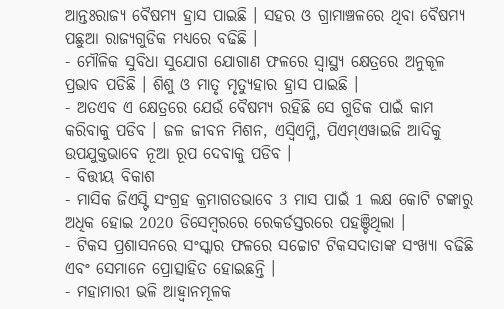ଆନ୍ତଃରାଜ୍ୟ ବୈଷମ୍ୟ ହ୍ରାସ ପାଇଛି । ସହର ଓ ଗ୍ରାମାଞ୍ଚଳରେ ଥିବା ବୈଷମ୍ୟ ପଛୁଆ ରାଜ୍ୟଗୁଡିକ ମଧ୍ୟରେ ବଢିଛି ।
- ମୌଳିକ ସୁବିଧା ସୁଯୋଗ ଯୋଗାଣ ଫଳରେ ସ୍ୱାସ୍ଥ୍ୟ କ୍ଷେତ୍ରରେ ଅନୁକୂଳ ପ୍ରଭାବ ପଡିଛି । ଶିଶୁ ଓ ମାତୃ ମୃତ୍ୟୁହାର ହ୍ରାସ ପାଇଛି ।
- ଅତଏବ ଏ କ୍ଷେତ୍ରରେ ଯେଉଁ ବୈଷମ୍ୟ ରହିଛି ସେ ଗୁଡିକ ପାଇଁ କାମ କରିବାକୁ ପଡିବ । ଜଳ ଜୀବନ ମିଶନ, ଏସ୍ବିଏମ୍ଜି, ପିଏମ୍ଏୱାଇଜି ଆଦିକୁ ଉପଯୁକ୍ତଭାବେ ନୂଆ ରୂପ ଦେବାକୁ ପଡିବ ।
- ବିତ୍ତୀୟ ବିକାଶ
- ମାସିକ ଜିଏସ୍ଟି ସଂଗ୍ରହ କ୍ରମାଗତଭାବେ 3 ମାସ ପାଇଁ 1 ଲକ୍ଷ କୋଟି ଟଙ୍କାରୁ ଅଧିକ ହୋଇ 2020 ଡିସେମ୍ବରରେ ରେକର୍ଡସ୍ତରରେ ପହଞ୍ଚିଥିଲା ।
- ଟିକସ ପ୍ରଶାସନରେ ସଂସ୍କାର ଫଳରେ ସଚ୍ଚୋଟ ଟିକସଦାତାଙ୍କ ସଂଖ୍ୟା ବଢିଛି ଏବଂ ସେମାନେ ପ୍ରୋତ୍ସାହିତ ହୋଇଛନ୍ତି ।
- ମହାମାରୀ ଭଳି ଆହ୍ୱାନମୂଳକ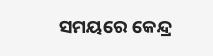ସମୟରେ କେନ୍ଦ୍ର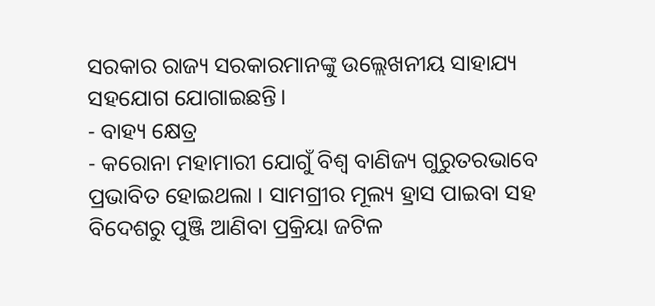ସରକାର ରାଜ୍ୟ ସରକାରମାନଙ୍କୁ ଉଲ୍ଲେଖନୀୟ ସାହାଯ୍ୟ ସହଯୋଗ ଯୋଗାଇଛନ୍ତି।
- ବାହ୍ୟ କ୍ଷେତ୍ର
- କରୋନା ମହାମାରୀ ଯୋଗୁଁ ବିଶ୍ୱ ବାଣିଜ୍ୟ ଗୁରୁତରଭାବେ ପ୍ରଭାବିତ ହୋଇଥଲା । ସାମଗ୍ରୀର ମୂଲ୍ୟ ହ୍ରାସ ପାଇବା ସହ ବିଦେଶରୁ ପୁଞ୍ଜି ଆଣିବା ପ୍ରକ୍ରିୟା ଜଟିଳ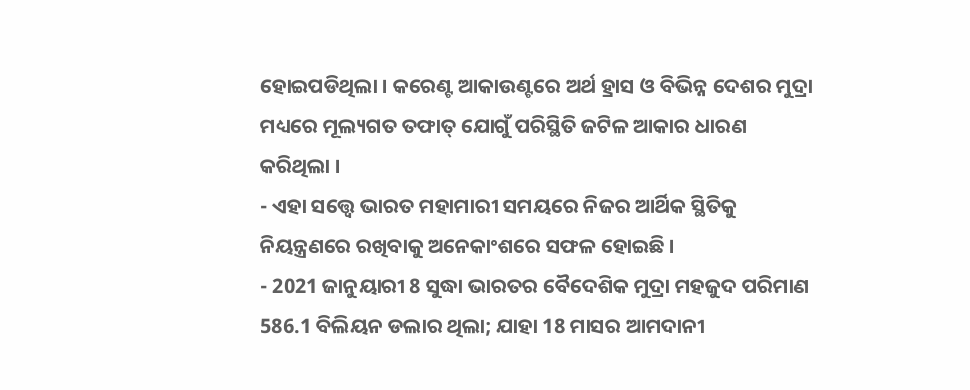ହୋଇପଡିଥିଲା । କରେଣ୍ଟ ଆକାଉଣ୍ଟରେ ଅର୍ଥ ହ୍ରାସ ଓ ବିଭିନ୍ନ ଦେଶର ମୁଦ୍ରା ମଧ୍ୟରେ ମୂଲ୍ୟଗତ ତଫାତ୍ ଯୋଗୁଁ ପରିସ୍ଥିତି ଜଟିଳ ଆକାର ଧାରଣ କରିଥିଲା ।
- ଏହା ସତ୍ତ୍ୱେ ଭାରତ ମହାମାରୀ ସମୟରେ ନିଜର ଆର୍ଥିକ ସ୍ଥିତିକୁ ନିୟନ୍ତ୍ରଣରେ ରଖିବାକୁ ଅନେକାଂଶରେ ସଫଳ ହୋଇଛି ।
- 2021 ଜାନୁୟାରୀ 8 ସୁଦ୍ଧା ଭାରତର ବୈଦେଶିକ ମୁଦ୍ରା ମହଜୁଦ ପରିମାଣ 586.1 ବିଲିୟନ ଡଲାର ଥିଲା; ଯାହା 18 ମାସର ଆମଦାନୀ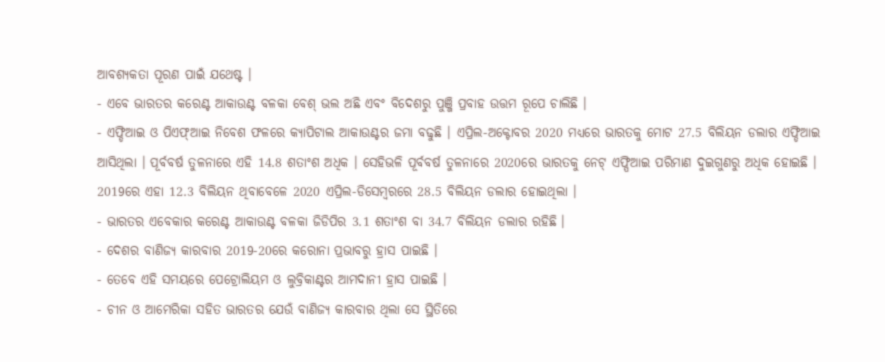ଆବଶ୍ୟକତା ପୂରଣ ପାଇଁ ଯଥେଷ୍ଟ ।
- ଏବେ ଭାରତର କରେଣ୍ଟ ଆକାଉଣ୍ଟ ବଳକା ବେଶ୍ ଭଲ ଅଛି ଏବଂ ବିଦେଶରୁ ପୁଞ୍ଜି ପ୍ରବାହ ଉତ୍ତମ ରୂପେ ଚାଲିଛି ।
- ଏଫ୍ଡିଆଇ ଓ ପିଏଫ୍ଆଇ ନିବେଶ ଫଳରେ କ୍ୟାପିଟାଲ ଆକାଉଣ୍ଟର ଜମା ବଢୁଛି । ଏପ୍ରିଲ-ଅକ୍ଟୋବର 2020 ମଧ୍ୟରେ ଭାରତକୁ ମୋଟ 27.5 ବିଲିୟନ ଡଲାର ଏଫ୍ଡିଆଇ ଆସିଥିଲା । ପୂର୍ବବର୍ଷ ତୁଳନାରେ ଏହି 14.8 ଶତାଂଶ ଅଧିକ । ସେହିଭଳି ପୂର୍ବବର୍ଷ ତୁଳନାରେ 2020ରେ ଭାରତକୁ ନେଟ୍ ଏଫ୍ପିଆଇ ପରିମାଣ ଦୁଇଗୁଣରୁ ଅଧିକ ହୋଇଛି । 2019ରେ ଏହା 12.3 ବିଲିୟନ ଥିବାବେଳେ 2020 ଏପ୍ରିଲ-ଡିସେମ୍ବରରେ 28.5 ବିଲିୟନ ଡଲାର ହୋଇଥିଲା ।
- ଭାରତର ଏବେକାର କରେଣ୍ଟ ଆକାଉଣ୍ଟ ବଳକା ଜିଡିପିର 3.1 ଶତାଂଶ ବା 34.7 ବିଲିୟନ ଡଲାର ରହିଛି ।
- ଦେଶର ବାଣିଜ୍ୟ କାରବାର 2019-20ରେ କରୋନା ପ୍ରଭାବରୁ ହ୍ରାସ ପାଇଛି ।
- ତେବେ ଏହି ସମୟରେ ପେଟ୍ରୋଲିୟମ ଓ ଲୁବ୍ରିକାଣ୍ଟର ଆମଦାନୀ ହ୍ରାସ ପାଇଛି ।
- ଚୀନ ଓ ଆମେରିକା ସହିତ ଭାରତର ଯେଉଁ ବାଣିଜ୍ୟ କାରବାର ଥିଲା ସେ ସ୍ଥିତିରେ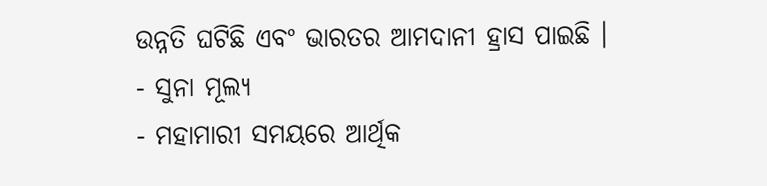ଉନ୍ନତି ଘଟିଛି ଏବଂ ଭାରତର ଆମଦାନୀ ହ୍ରାସ ପାଇଛି ।
- ସୁନା ମୂଲ୍ୟ
- ମହାମାରୀ ସମୟରେ ଆର୍ଥିକ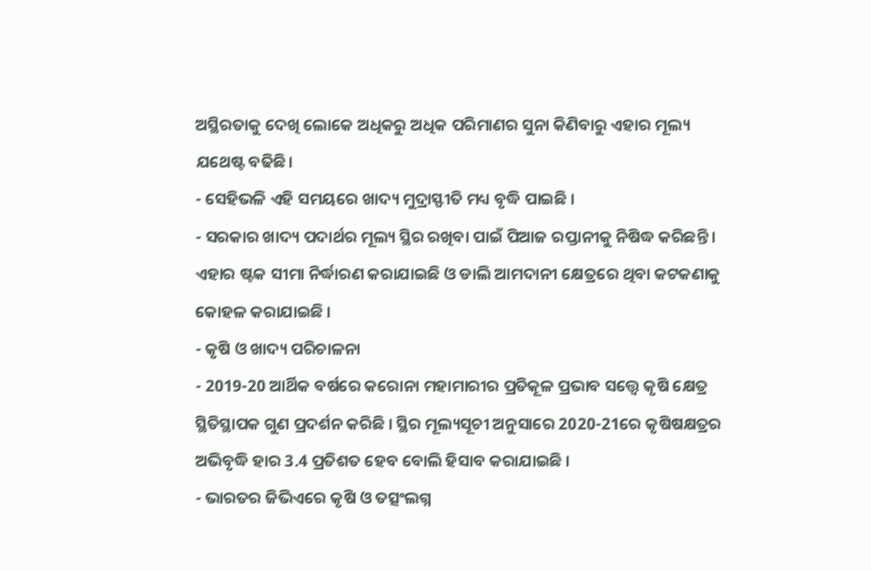ଅସ୍ଥିରତାକୁ ଦେଖି ଲୋକେ ଅଧିକରୁ ଅଧିକ ପରିମାଣର ସୁନା କିଣିବାରୁ ଏହାର ମୂଲ୍ୟ ଯଥେଷ୍ଟ ବଢିଛି।
- ସେହିଭଳି ଏହି ସମୟରେ ଖାଦ୍ୟ ମୁଦ୍ରାସ୍ଫୀତି ମଧ୍ୟ ବୃଦ୍ଧି ପାଇଛି ।
- ସରକାର ଖାଦ୍ୟ ପଦାର୍ଥର ମୂଲ୍ୟ ସ୍ଥିର ରଖିବା ପାଇଁ ପିଆଜ ରପ୍ତାନୀକୁ ନିଷିଦ୍ଧ କରିଛନ୍ତି । ଏହାର ଷ୍ଟକ ସୀମା ନିର୍ଦ୍ଧାରଣ କରାଯାଇଛି ଓ ଡାଲି ଆମଦାନୀ କ୍ଷେତ୍ରରେ ଥିବା କଟକଣାକୁ କୋହଳ କରାଯାଇଛି ।
- କୃଷି ଓ ଖାଦ୍ୟ ପରିଚାଳନା
- 2019-20 ଆର୍ଥିକ ବର୍ଷରେ କରୋନା ମହାମାରୀର ପ୍ରତିକୂଳ ପ୍ରଭାବ ସତ୍ତ୍ୱେ କୃଷି କ୍ଷେତ୍ର ସ୍ଥିତିସ୍ଥାପକ ଗୁଣ ପ୍ରଦର୍ଶନ କରିଛି । ସ୍ଥିର ମୂଲ୍ୟସୂଚୀ ଅନୁସାରେ 2020-21ରେ କୃଷିଷକ୍ଷତ୍ରର ଅଭିବୃଦ୍ଧି ହାର 3.4 ପ୍ରତିଶତ ହେବ ବୋଲି ହିସାବ କରାଯାଇଛି ।
- ଭାରତର ଜିଭିଏରେ କୃଷି ଓ ତତ୍ସଂଲଗ୍ନ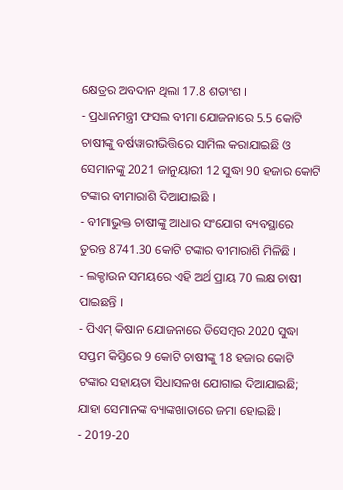କ୍ଷେତ୍ରର ଅବଦାନ ଥିଲା 17.8 ଶତାଂଶ ।
- ପ୍ରଧାନମନ୍ତ୍ରୀ ଫସଲ ବୀମା ଯୋଜନାରେ 5.5 କୋଟି ଚାଷୀଙ୍କୁ ବର୍ଷୱାରୀଭିତ୍ତିରେ ସାମିଲ କରାଯାଇଛି ଓ ସେମାନଙ୍କୁ 2021 ଜାନୁୟାରୀ 12 ସୁଦ୍ଧା 90 ହଜାର କୋଟି ଟଙ୍କାର ବୀମାରାଶି ଦିଆଯାଇଛି ।
- ବୀମାଭୁକ୍ତ ଚାଷୀଙ୍କୁ ଆଧାର ସଂଯୋଗ ବ୍ୟବସ୍ଥାରେ ତୁରନ୍ତ 8741.30 କୋଟି ଟଙ୍କାର ବୀମାରାଶି ମିଳିଛି ।
- ଲକ୍ଡାଉନ ସମୟରେ ଏହି ଅର୍ଥ ପ୍ରାୟ 70 ଲକ୍ଷ ଚାଷୀ ପାଇଛନ୍ତି ।
- ପିଏମ୍ କିଷାନ ଯୋଜନାରେ ଡିସେମ୍ବର 2020 ସୁଦ୍ଧା ସପ୍ତମ କିସ୍ତିରେ 9 କୋଟି ଚାଷୀଙ୍କୁ 18 ହଜାର କୋଟି ଟଙ୍କାର ସହାୟତା ସିଧାସଳଖ ଯୋଗାଇ ଦିଆଯାଇଛି; ଯାହା ସେମାନଙ୍କ ବ୍ୟାଙ୍କଖାତାରେ ଜମା ହୋଇଛି ।
- 2019-20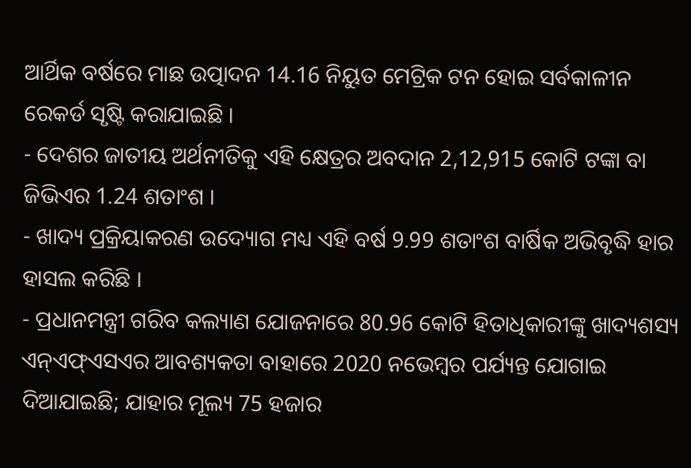ଆର୍ଥିକ ବର୍ଷରେ ମାଛ ଉତ୍ପାଦନ 14.16 ନିୟୁତ ମେଟ୍ରିକ ଟନ ହୋଇ ସର୍ବକାଳୀନ ରେକର୍ଡ ସୃଷ୍ଟି କରାଯାଇଛି ।
- ଦେଶର ଜାତୀୟ ଅର୍ଥନୀତିକୁ ଏହି କ୍ଷେତ୍ରର ଅବଦାନ 2,12,915 କୋଟି ଟଙ୍କା ବା ଜିଭିଏର 1.24 ଶତାଂଶ ।
- ଖାଦ୍ୟ ପ୍ରକ୍ରିୟାକରଣ ଉଦ୍ୟୋଗ ମଧ୍ୟ ଏହି ବର୍ଷ 9.99 ଶତାଂଶ ବାର୍ଷିକ ଅଭିବୃଦ୍ଧି ହାର ହାସଲ କରିଛି ।
- ପ୍ରଧାନମନ୍ତ୍ରୀ ଗରିବ କଲ୍ୟାଣ ଯୋଜନାରେ 80.96 କୋଟି ହିତାଧିକାରୀଙ୍କୁ ଖାଦ୍ୟଶସ୍ୟ ଏନ୍ଏଫ୍ଏସଏର ଆବଶ୍ୟକତା ବାହାରେ 2020 ନଭେମ୍ବର ପର୍ଯ୍ୟନ୍ତ ଯୋଗାଇ ଦିଆଯାଇଛି; ଯାହାର ମୂଲ୍ୟ 75 ହଜାର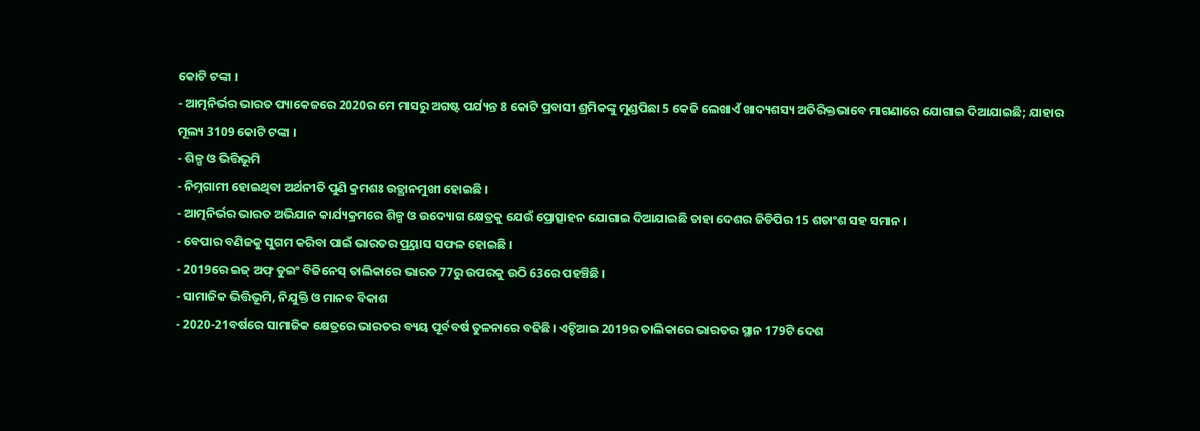କୋଟି ଟଙ୍କା ।
- ଆତ୍ମନିର୍ଭର ଭାରତ ପ୍ୟାକେଜରେ 2020ର ମେ ମାସରୁ ଅଗଷ୍ଟ ପର୍ଯ୍ୟନ୍ତ 8 କୋଟି ପ୍ରବାସୀ ଶ୍ରମିକଙ୍କୁ ମୁଣ୍ଡପିଛା 5 କେଜି ଲେଖାଏଁ ଖାଦ୍ୟଶସ୍ୟ ଅତିରିକ୍ତଭାବେ ମାଗଣାରେ ଯୋଗାଇ ଦିଆଯାଇଛି; ଯାହାର ମୂଲ୍ୟ 3109 କୋଟି ଟଙ୍କା ।
- ଶିଳ୍ପ ଓ ଭିତ୍ତିଭୂମି
- ନିମ୍ନଗାମୀ ହୋଇଥିବା ଅର୍ଥନୀତି ପୁଣି କ୍ରମଶଃ ଉତ୍ଥାନମୁଖୀ ହୋଇଛି ।
- ଆତ୍ମନିର୍ଭର ଭାରତ ଅଭିଯାନ କାର୍ଯ୍ୟକ୍ରମରେ ଶିଳ୍ପ ଓ ଉଦ୍ୟୋଗ କ୍ଷେତ୍ରକୁ ଯେଉଁ ପ୍ରୋତ୍ସାହନ ଯୋଗାଇ ଦିଆଯାଇଛି ତାହା ଦେଶର ଜିଡିପିର 15 ଶତାଂଶ ସହ ସମାନ ।
- ବେପାର ବଣିଜକୁ ସୁଗମ କରିବା ପାଇଁ ଭାରତର ପ୍ର୍ରୟାସ ସଫଳ ହୋଇଛି ।
- 2019ରେ ଇଜ୍ ଅଫ୍ ଡୁଇଂ ବିଜିନେସ୍ ତାଲିକାରେ ଭାରତ 77ରୁ ଉପରକୁ ଉଠି 63ରେ ପହଞ୍ଚିଛି ।
- ସାମାଜିକ ଭିତ୍ତିଭୂମି, ନିଯୁକ୍ତି ଓ ମାନବ ବିକାଶ
- 2020-21ବର୍ଷରେ ସାମାଜିକ କ୍ଷେତ୍ରରେ ଭାରତର ବ୍ୟୟ ପୂର୍ବବର୍ଷ ତୁଳନାରେ ବଢିଛି । ଏଚ୍ଡିଆଇ 2019ର ତାଲିକାରେ ଭାରତର ସ୍ଥାନ 179ଟି ଦେଶ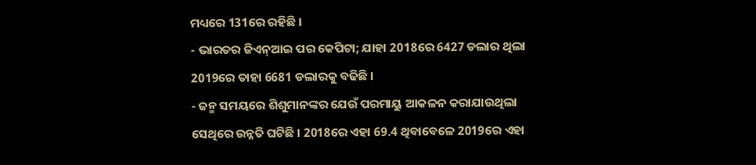ମଧ୍ୟରେ 131ରେ ରହିଛି ।
- ଭାରତର ଜିଏନ୍ଆଇ ପର କେପିଟା; ଯାହା 2018ରେ 6427 ଡଲାର ଥିଲା 2019ରେ ତାହା 6681 ଡଲାରକୁ ବଢିଛି ।
- ଜନ୍ମ ସମୟରେ ଶିଶୁମାନଙ୍କର ଯେଉଁ ପରମାୟୁ ଆକଳନ କରାଯାଉଥିଲା ସେଥିରେ ଉନ୍ନତି ଘଟିଛି । 2018ରେ ଏହା 69.4 ଥିବାବେଳେ 2019ରେ ଏହା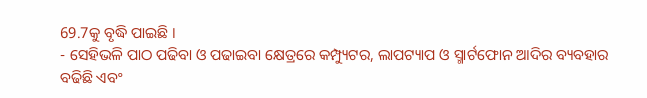69.7କୁ ବୃଦ୍ଧି ପାଇଛି ।
- ସେହିଭଳି ପାଠ ପଢିବା ଓ ପଢାଇବା କ୍ଷେତ୍ରରେ କମ୍ପ୍ୟୁଟର, ଲାପଟ୍ୟାପ ଓ ସ୍ମାର୍ଟଫୋନ ଆଦିର ବ୍ୟବହାର ବଢିଛି ଏବଂ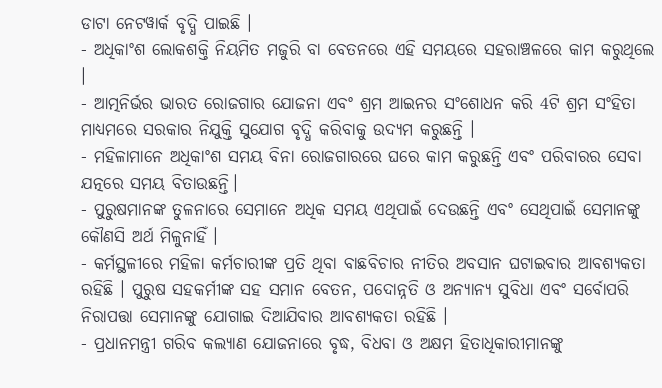ଡାଟା ନେଟୱାର୍କ ବୃଦ୍ଧି ପାଇଛି ।
- ଅଧିକାଂଶ ଲୋକଶକ୍ତି ନିୟମିତ ମଜୁରି ବା ବେତନରେ ଏହି ସମୟରେ ସହରାଞ୍ଚଳରେ କାମ କରୁଥିଲେ ।
- ଆତ୍ମନିର୍ଭର ଭାରତ ରୋଜଗାର ଯୋଜନା ଏବଂ ଶ୍ରମ ଆଇନର ସଂଶୋଧନ କରି 4ଟି ଶ୍ରମ ସଂହିତା ମାଧ୍ୟମରେ ସରକାର ନିଯୁକ୍ତି ସୁଯୋଗ ବୃଦ୍ଧି କରିବାକୁ ଉଦ୍ୟମ କରୁଛନ୍ତି ।
- ମହିଳାମାନେ ଅଧିକାଂଶ ସମୟ ବିନା ରୋଜଗାରରେ ଘରେ କାମ କରୁଛନ୍ତି ଏବଂ ପରିବାରର ସେବା ଯତ୍ନରେ ସମୟ ବିତାଉଛନ୍ତି।
- ପୁରୁଷମାନଙ୍କ ତୁଳନାରେ ସେମାନେ ଅଧିକ ସମୟ ଏଥିପାଇଁ ଦେଉଛନ୍ତି ଏବଂ ସେଥିପାଇଁ ସେମାନଙ୍କୁ କୌଣସି ଅର୍ଥ ମିଳୁନାହିଁ ।
- କର୍ମସ୍ଥଳୀରେ ମହିଳା କର୍ମଚାରୀଙ୍କ ପ୍ରତି ଥିବା ବାଛବିଚାର ନୀତିର ଅବସାନ ଘଟାଇବାର ଆବଶ୍ୟକତା ରହିଛି । ପୁରୁଷ ସହକର୍ମୀଙ୍କ ସହ ସମାନ ବେତନ, ପଦୋନ୍ନତି ଓ ଅନ୍ୟାନ୍ୟ ସୁବିଧା ଏବଂ ସର୍ବୋପରି ନିରାପତ୍ତା ସେମାନଙ୍କୁ ଯୋଗାଇ ଦିଆଯିବାର ଆବଶ୍ୟକତା ରହିଛି ।
- ପ୍ରଧାନମନ୍ତ୍ରୀ ଗରିବ କଲ୍ୟାଣ ଯୋଜନାରେ ବୃଦ୍ଧ, ବିଧବା ଓ ଅକ୍ଷମ ହିତାଧିକାରୀମାନଙ୍କୁ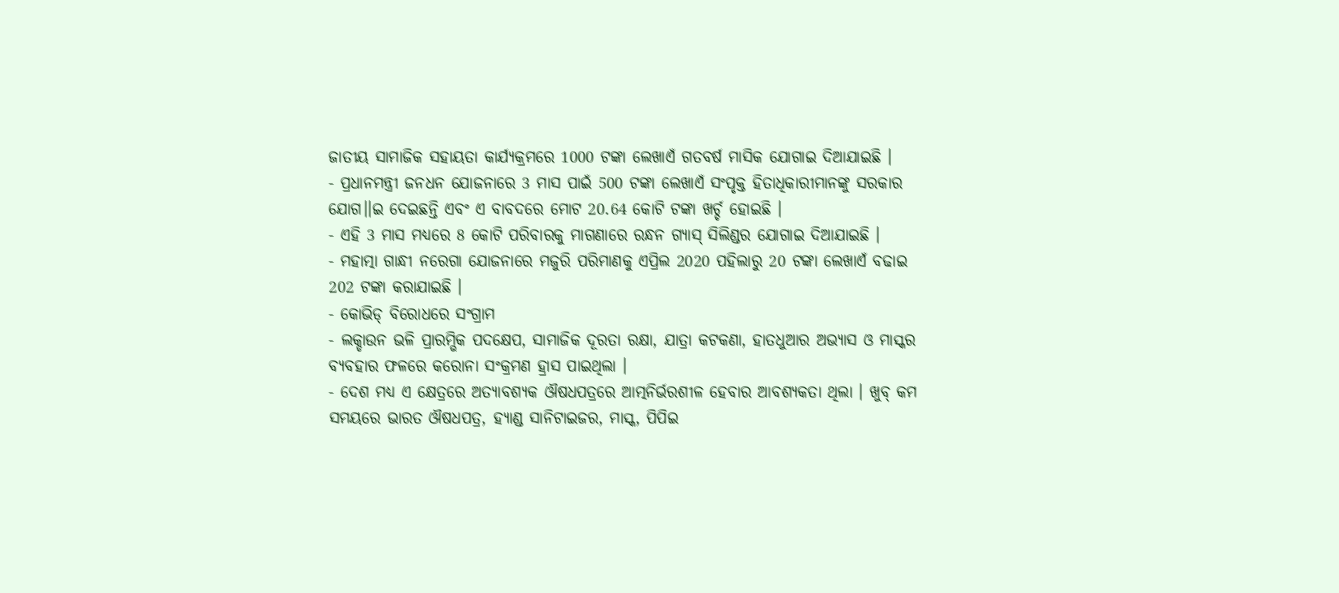ଜାତୀୟ ସାମାଜିକ ସହାୟତା କାର୍ଯ୍ୟକ୍ରମରେ 1000 ଟଙ୍କା ଲେଖାଏଁ ଗତବର୍ଷ ମାସିକ ଯୋଗାଇ ଦିଆଯାଇଛି ।
- ପ୍ରଧାନମନ୍ତ୍ରୀ ଜନଧନ ଯୋଜନାରେ 3 ମାସ ପାଇଁ 500 ଟଙ୍କା ଲେଖାଏଁ ସଂପୃକ୍ତ ହିତାଧିକାରୀମାନଙ୍କୁ ସରକାର ଯୋଗ।।ଇ ଦେଇଛନ୍ତି ଏବଂ ଏ ବାବଦରେ ମୋଟ 20.64 କୋଟି ଟଙ୍କା ଖର୍ଚ୍ଚ ହୋଇଛି ।
- ଏହି 3 ମାସ ମଧ୍ୟରେ 8 କୋଟି ପରିବାରକୁ ମାଗଣାରେ ରନ୍ଧନ ଗ୍ୟାସ୍ ସିଲିଣ୍ଡର ଯୋଗାଇ ଦିଆଯାଇଛି ।
- ମହାତ୍ମା ଗାନ୍ଧୀ ନରେଗା ଯୋଜନାରେ ମଜୁରି ପରିମାଣକୁ ଏପ୍ରିଲ 2020 ପହିଲାରୁ 20 ଟଙ୍କା ଲେଖାଏଁ ବଢାଇ 202 ଟଙ୍କା କରାଯାଇଛି ।
- କୋଭିଡ୍ ବିରୋଧରେ ସଂଗ୍ରାମ
- ଲକ୍ଡାଉନ ଭଳି ପ୍ରାରମ୍ଭିକ ପଦକ୍ଷେପ, ସାମାଜିକ ଦୂରତା ରକ୍ଷା, ଯାତ୍ରା କଟକଣା, ହାତଧୁଆର ଅଭ୍ୟାସ ଓ ମାସ୍କର ବ୍ୟବହାର ଫଳରେ କରୋନା ସଂକ୍ରମଣ ହ୍ରାସ ପାଇଥିଲା ।
- ଦେଶ ମଧ୍ୟ ଏ କ୍ଷେତ୍ରରେ ଅତ୍ୟାବଶ୍ୟକ ଔଷଧପତ୍ରରେ ଆତ୍ମନିର୍ଭରଶୀଳ ହେବାର ଆବଶ୍ୟକତା ଥିଲା । ଖୁବ୍ କମ ସମୟରେ ଭାରତ ଔଷଧପତ୍ର, ହ୍ୟାଣ୍ଡ ସାନିଟାଇଜର, ମାସ୍କ, ପିପିଇ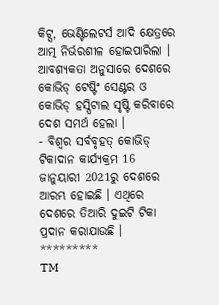କିଟ୍ସ, ଭେଣ୍ଟିଲେଟର୍ସ ଆଦି କ୍ଷେତ୍ରରେ ଆତ୍ମ ନିର୍ଭରଶୀଳ ହୋଇପାରିଲା । ଆବଶ୍ୟକତା ଅନୁସାରେ ଦେଶରେ କୋଭିଡ୍ ଟେଷ୍ଟିଂ ସେଣ୍ଟର ଓ କୋଭିଡ୍ ହସ୍ପିଟାଲ ସୃଷ୍ଟି କରିବାରେ ଦେଶ ସମର୍ଥ ହେଲା ।
- ବିଶ୍ୱର ସର୍ବବୃହତ୍ କୋଭିଡ୍ ଟିକାଦାନ କାର୍ଯ୍ୟକ୍ରମ 16 ଜାନୁୟାରୀ 2021ରୁ ଦେଶରେ ଆରମ୍ଭ ହୋଇଛି । ଏଥିରେ ଦେଶରେ ତିଆରି ଦୁଇଟି ଟିକା ପ୍ରଦାନ କରାଯାଉଛି ।
*********
TM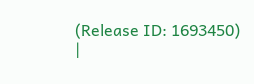(Release ID: 1693450)
|